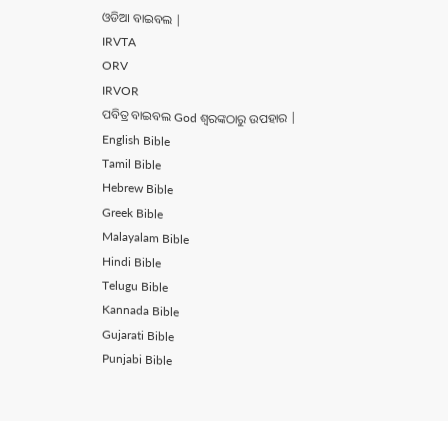ଓଡିଆ ବାଇବଲ |
IRVTA
ORV
IRVOR
ପବିତ୍ର ବାଇବଲ God ଶ୍ବରଙ୍କଠାରୁ ଉପହାର |
English Bible
Tamil Bible
Hebrew Bible
Greek Bible
Malayalam Bible
Hindi Bible
Telugu Bible
Kannada Bible
Gujarati Bible
Punjabi Bible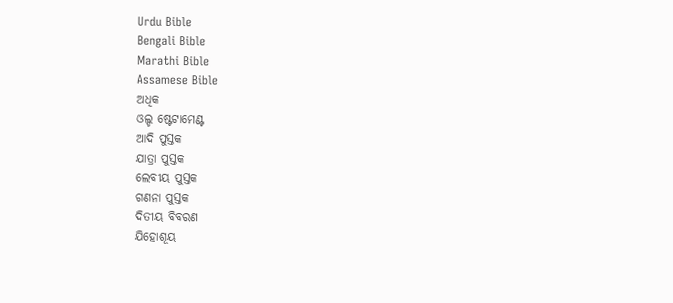Urdu Bible
Bengali Bible
Marathi Bible
Assamese Bible
ଅଧିକ
ଓଲ୍ଡ ଷ୍ଟେଟାମେଣ୍ଟ
ଆଦି ପୁସ୍ତକ
ଯାତ୍ରା ପୁସ୍ତକ
ଲେବୀୟ ପୁସ୍ତକ
ଗଣନା ପୁସ୍ତକ
ଦିତୀୟ ବିବରଣ
ଯିହୋଶୂୟ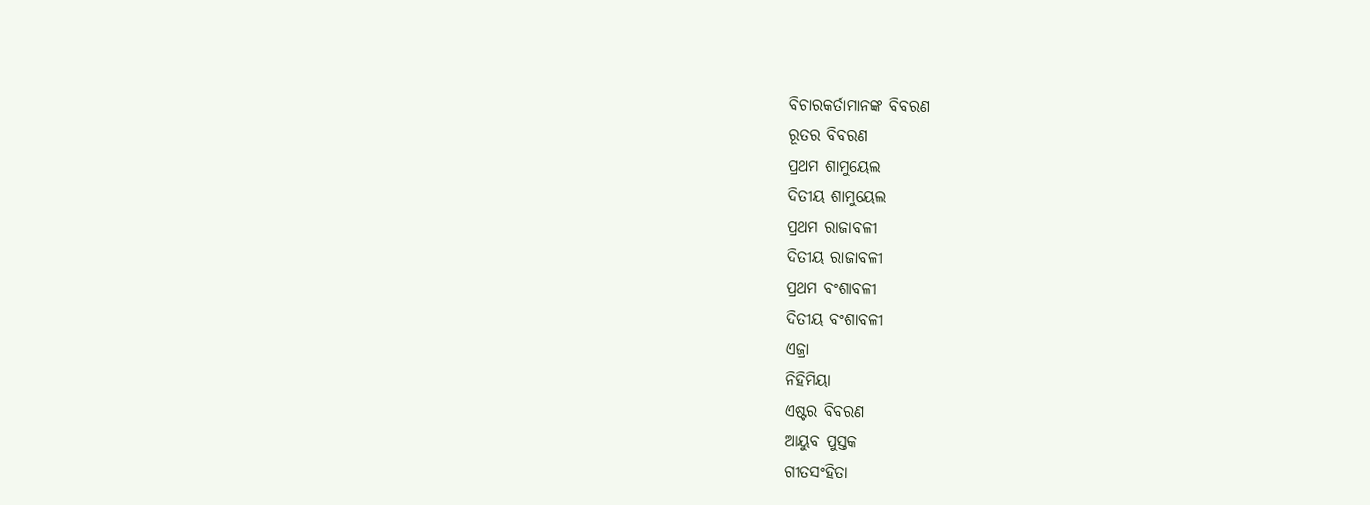ବିଚାରକର୍ତାମାନଙ୍କ ବିବରଣ
ରୂତର ବିବରଣ
ପ୍ରଥମ ଶାମୁୟେଲ
ଦିତୀୟ ଶାମୁୟେଲ
ପ୍ରଥମ ରାଜାବଳୀ
ଦିତୀୟ ରାଜାବଳୀ
ପ୍ରଥମ ବଂଶାବଳୀ
ଦିତୀୟ ବଂଶାବଳୀ
ଏଜ୍ରା
ନିହିମିୟା
ଏଷ୍ଟର ବିବରଣ
ଆୟୁବ ପୁସ୍ତକ
ଗୀତସଂହିତା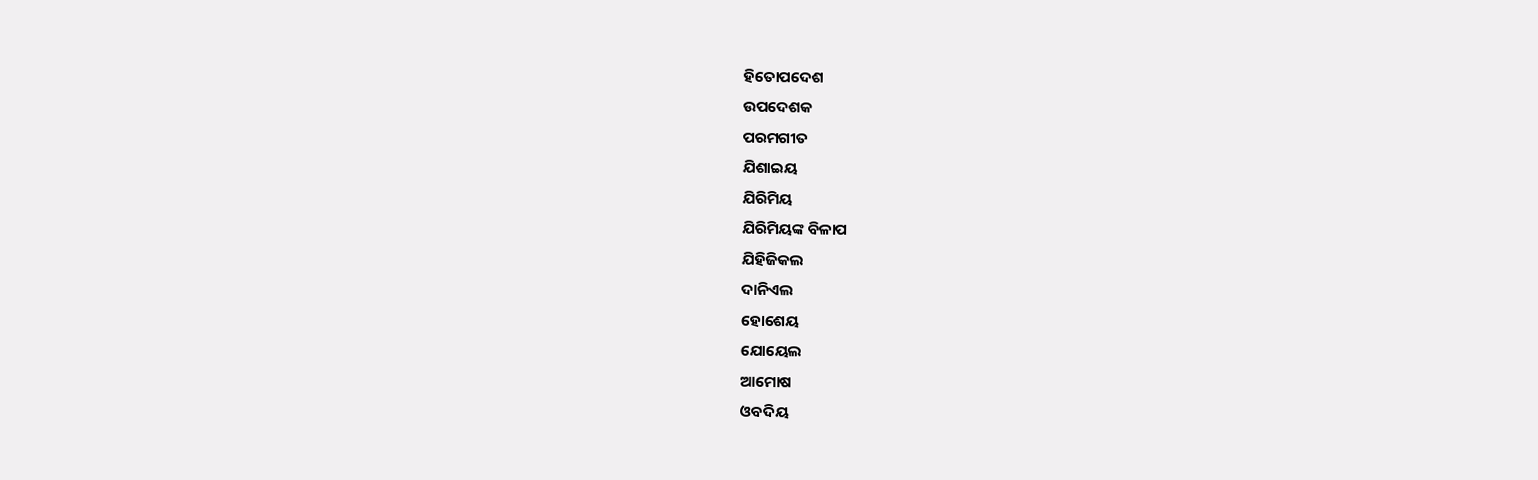ହିତୋପଦେଶ
ଉପଦେଶକ
ପରମଗୀତ
ଯିଶାଇୟ
ଯିରିମିୟ
ଯିରିମିୟଙ୍କ ବିଳାପ
ଯିହିଜିକଲ
ଦାନିଏଲ
ହୋଶେୟ
ଯୋୟେଲ
ଆମୋଷ
ଓବଦିୟ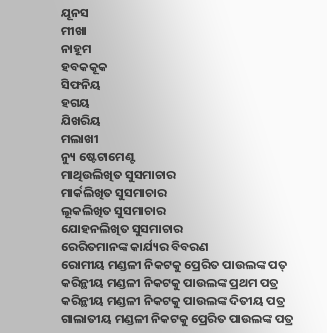ଯୂନସ
ମୀଖା
ନାହୂମ
ହବକକୂକ
ସିଫନିୟ
ହଗୟ
ଯିଖରିୟ
ମଲାଖୀ
ନ୍ୟୁ ଷ୍ଟେଟାମେଣ୍ଟ
ମାଥିଉଲିଖିତ ସୁସମାଚାର
ମାର୍କଲିଖିତ ସୁସମାଚାର
ଲୂକଲିଖିତ ସୁସମାଚାର
ଯୋହନଲିଖିତ ସୁସମାଚାର
ରେରିତମାନଙ୍କ କାର୍ଯ୍ୟର ବିବରଣ
ରୋମୀୟ ମଣ୍ଡଳୀ ନିକଟକୁ ପ୍ରେରିତ ପାଉଲଙ୍କ ପତ୍
କରିନ୍ଥୀୟ ମଣ୍ଡଳୀ ନିକଟକୁ ପାଉଲଙ୍କ ପ୍ରଥମ ପତ୍ର
କରିନ୍ଥୀୟ ମଣ୍ଡଳୀ ନିକଟକୁ ପାଉଲଙ୍କ ଦିତୀୟ ପତ୍ର
ଗାଲାତୀୟ ମଣ୍ଡଳୀ ନିକଟକୁ ପ୍ରେରିତ ପାଉଲଙ୍କ ପତ୍ର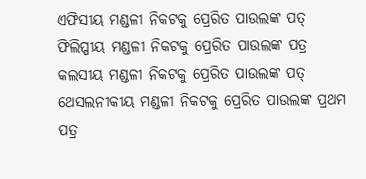ଏଫିସୀୟ ମଣ୍ଡଳୀ ନିକଟକୁ ପ୍ରେରିତ ପାଉଲଙ୍କ ପତ୍
ଫିଲିପ୍ପୀୟ ମଣ୍ଡଳୀ ନିକଟକୁ ପ୍ରେରିତ ପାଉଲଙ୍କ ପତ୍ର
କଲସୀୟ ମଣ୍ଡଳୀ ନିକଟକୁ ପ୍ରେରିତ ପାଉଲଙ୍କ ପତ୍
ଥେସଲନୀକୀୟ ମଣ୍ଡଳୀ ନିକଟକୁ ପ୍ରେରିତ ପାଉଲଙ୍କ ପ୍ରଥମ ପତ୍ର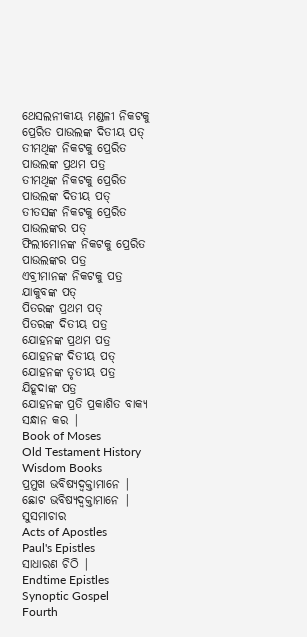ଥେସଲନୀକୀୟ ମଣ୍ଡଳୀ ନିକଟକୁ ପ୍ରେରିତ ପାଉଲଙ୍କ ଦିତୀୟ ପତ୍
ତୀମଥିଙ୍କ ନିକଟକୁ ପ୍ରେରିତ ପାଉଲଙ୍କ ପ୍ରଥମ ପତ୍ର
ତୀମଥିଙ୍କ ନିକଟକୁ ପ୍ରେରିତ ପାଉଲଙ୍କ ଦିତୀୟ ପତ୍
ତୀତସଙ୍କ ନିକଟକୁ ପ୍ରେରିତ ପାଉଲଙ୍କର ପତ୍
ଫିଲୀମୋନଙ୍କ ନିକଟକୁ ପ୍ରେରିତ ପାଉଲଙ୍କର ପତ୍ର
ଏବ୍ରୀମାନଙ୍କ ନିକଟକୁ ପତ୍ର
ଯାକୁବଙ୍କ ପତ୍
ପିତରଙ୍କ ପ୍ରଥମ ପତ୍
ପିତରଙ୍କ ଦିତୀୟ ପତ୍ର
ଯୋହନଙ୍କ ପ୍ରଥମ ପତ୍ର
ଯୋହନଙ୍କ ଦିତୀୟ ପତ୍
ଯୋହନଙ୍କ ତୃତୀୟ ପତ୍ର
ଯିହୂଦାଙ୍କ ପତ୍ର
ଯୋହନଙ୍କ ପ୍ରତି ପ୍ରକାଶିତ ବାକ୍ୟ
ସନ୍ଧାନ କର |
Book of Moses
Old Testament History
Wisdom Books
ପ୍ରମୁଖ ଭବିଷ୍ୟଦ୍ବକ୍ତାମାନେ |
ଛୋଟ ଭବିଷ୍ୟଦ୍ବକ୍ତାମାନେ |
ସୁସମାଚାର
Acts of Apostles
Paul's Epistles
ସାଧାରଣ ଚିଠି |
Endtime Epistles
Synoptic Gospel
Fourth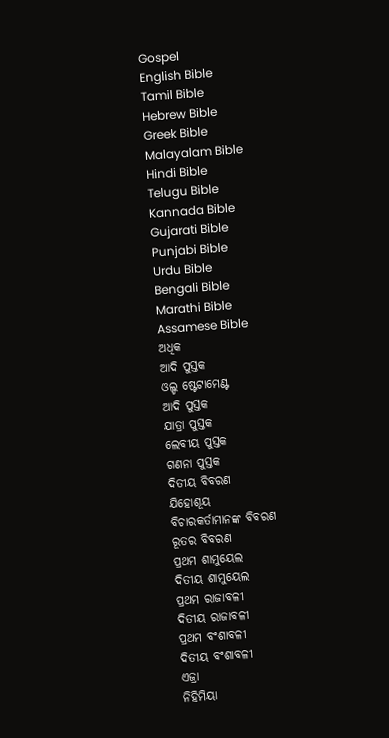Gospel
English Bible
Tamil Bible
Hebrew Bible
Greek Bible
Malayalam Bible
Hindi Bible
Telugu Bible
Kannada Bible
Gujarati Bible
Punjabi Bible
Urdu Bible
Bengali Bible
Marathi Bible
Assamese Bible
ଅଧିକ
ଆଦି ପୁସ୍ତକ
ଓଲ୍ଡ ଷ୍ଟେଟାମେଣ୍ଟ
ଆଦି ପୁସ୍ତକ
ଯାତ୍ରା ପୁସ୍ତକ
ଲେବୀୟ ପୁସ୍ତକ
ଗଣନା ପୁସ୍ତକ
ଦିତୀୟ ବିବରଣ
ଯିହୋଶୂୟ
ବିଚାରକର୍ତାମାନଙ୍କ ବିବରଣ
ରୂତର ବିବରଣ
ପ୍ରଥମ ଶାମୁୟେଲ
ଦିତୀୟ ଶାମୁୟେଲ
ପ୍ରଥମ ରାଜାବଳୀ
ଦିତୀୟ ରାଜାବଳୀ
ପ୍ରଥମ ବଂଶାବଳୀ
ଦିତୀୟ ବଂଶାବଳୀ
ଏଜ୍ରା
ନିହିମିୟା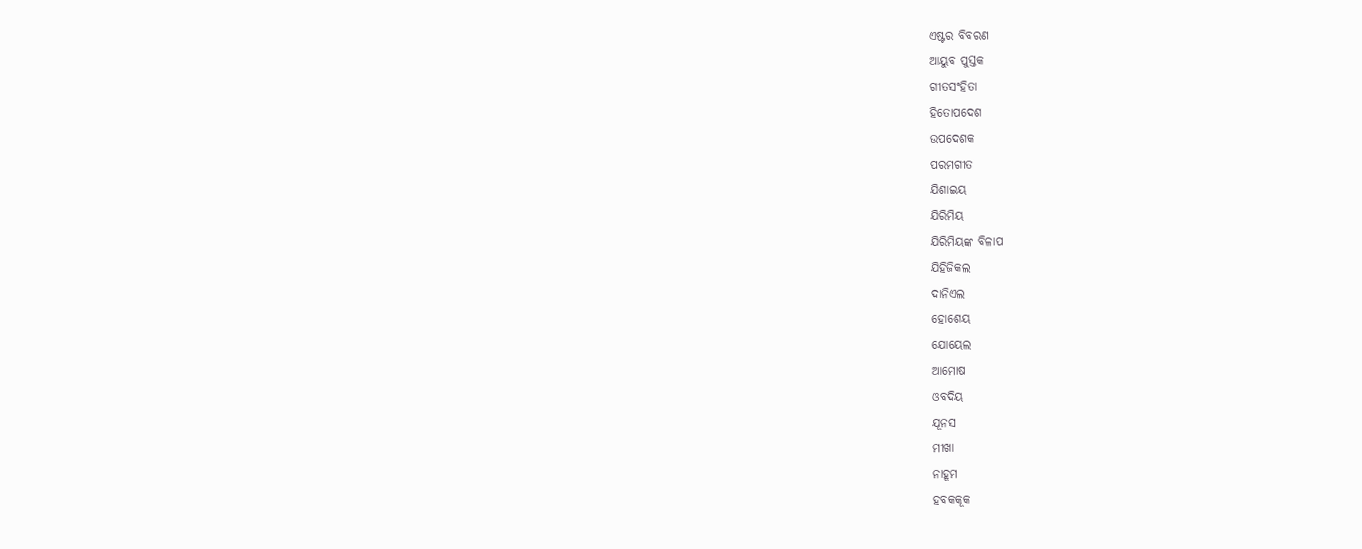ଏଷ୍ଟର ବିବରଣ
ଆୟୁବ ପୁସ୍ତକ
ଗୀତସଂହିତା
ହିତୋପଦେଶ
ଉପଦେଶକ
ପରମଗୀତ
ଯିଶାଇୟ
ଯିରିମିୟ
ଯିରିମିୟଙ୍କ ବିଳାପ
ଯିହିଜିକଲ
ଦାନିଏଲ
ହୋଶେୟ
ଯୋୟେଲ
ଆମୋଷ
ଓବଦିୟ
ଯୂନସ
ମୀଖା
ନାହୂମ
ହବକକୂକ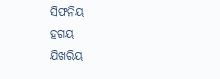ସିଫନିୟ
ହଗୟ
ଯିଖରିୟ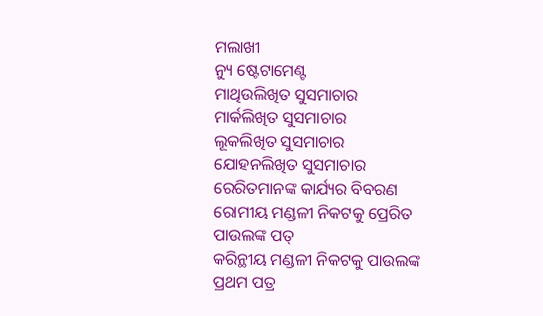ମଲାଖୀ
ନ୍ୟୁ ଷ୍ଟେଟାମେଣ୍ଟ
ମାଥିଉଲିଖିତ ସୁସମାଚାର
ମାର୍କଲିଖିତ ସୁସମାଚାର
ଲୂକଲିଖିତ ସୁସମାଚାର
ଯୋହନଲିଖିତ ସୁସମାଚାର
ରେରିତମାନଙ୍କ କାର୍ଯ୍ୟର ବିବରଣ
ରୋମୀୟ ମଣ୍ଡଳୀ ନିକଟକୁ ପ୍ରେରିତ ପାଉଲଙ୍କ ପତ୍
କରିନ୍ଥୀୟ ମଣ୍ଡଳୀ ନିକଟକୁ ପାଉଲଙ୍କ ପ୍ରଥମ ପତ୍ର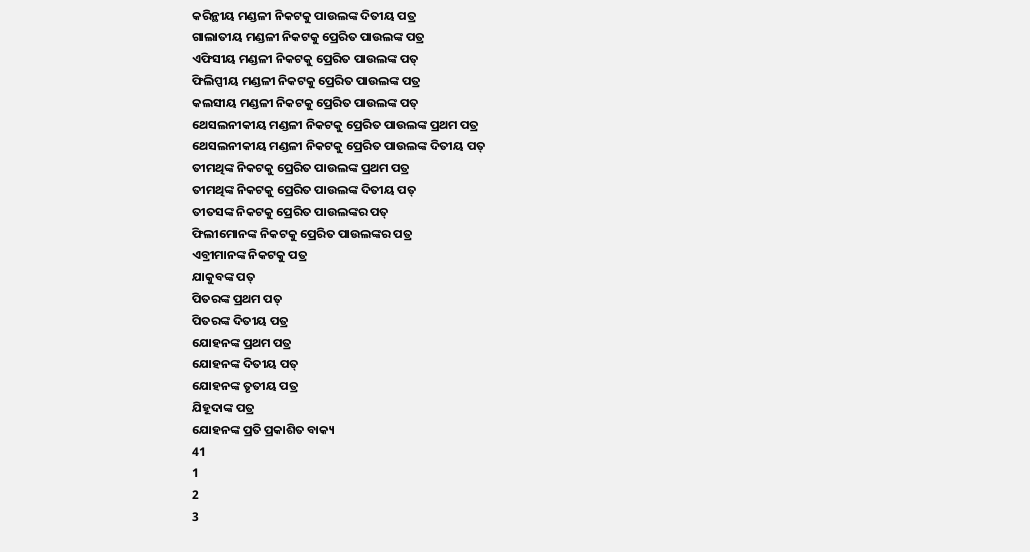କରିନ୍ଥୀୟ ମଣ୍ଡଳୀ ନିକଟକୁ ପାଉଲଙ୍କ ଦିତୀୟ ପତ୍ର
ଗାଲାତୀୟ ମଣ୍ଡଳୀ ନିକଟକୁ ପ୍ରେରିତ ପାଉଲଙ୍କ ପତ୍ର
ଏଫିସୀୟ ମଣ୍ଡଳୀ ନିକଟକୁ ପ୍ରେରିତ ପାଉଲଙ୍କ ପତ୍
ଫିଲିପ୍ପୀୟ ମଣ୍ଡଳୀ ନିକଟକୁ ପ୍ରେରିତ ପାଉଲଙ୍କ ପତ୍ର
କଲସୀୟ ମଣ୍ଡଳୀ ନିକଟକୁ ପ୍ରେରିତ ପାଉଲଙ୍କ ପତ୍
ଥେସଲନୀକୀୟ ମଣ୍ଡଳୀ ନିକଟକୁ ପ୍ରେରିତ ପାଉଲଙ୍କ ପ୍ରଥମ ପତ୍ର
ଥେସଲନୀକୀୟ ମଣ୍ଡଳୀ ନିକଟକୁ ପ୍ରେରିତ ପାଉଲଙ୍କ ଦିତୀୟ ପତ୍
ତୀମଥିଙ୍କ ନିକଟକୁ ପ୍ରେରିତ ପାଉଲଙ୍କ ପ୍ରଥମ ପତ୍ର
ତୀମଥିଙ୍କ ନିକଟକୁ ପ୍ରେରିତ ପାଉଲଙ୍କ ଦିତୀୟ ପତ୍
ତୀତସଙ୍କ ନିକଟକୁ ପ୍ରେରିତ ପାଉଲଙ୍କର ପତ୍
ଫିଲୀମୋନଙ୍କ ନିକଟକୁ ପ୍ରେରିତ ପାଉଲଙ୍କର ପତ୍ର
ଏବ୍ରୀମାନଙ୍କ ନିକଟକୁ ପତ୍ର
ଯାକୁବଙ୍କ ପତ୍
ପିତରଙ୍କ ପ୍ରଥମ ପତ୍
ପିତରଙ୍କ ଦିତୀୟ ପତ୍ର
ଯୋହନଙ୍କ ପ୍ରଥମ ପତ୍ର
ଯୋହନଙ୍କ ଦିତୀୟ ପତ୍
ଯୋହନଙ୍କ ତୃତୀୟ ପତ୍ର
ଯିହୂଦାଙ୍କ ପତ୍ର
ଯୋହନଙ୍କ ପ୍ରତି ପ୍ରକାଶିତ ବାକ୍ୟ
41
1
2
3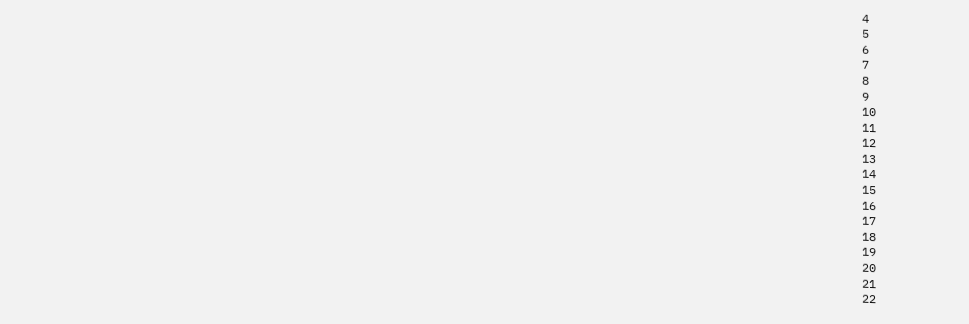4
5
6
7
8
9
10
11
12
13
14
15
16
17
18
19
20
21
22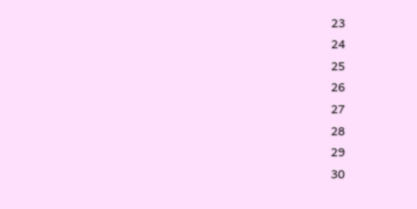23
24
25
26
27
28
29
30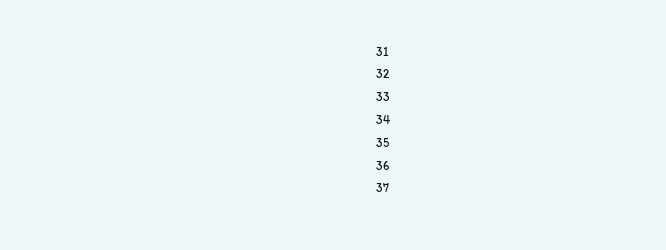31
32
33
34
35
36
37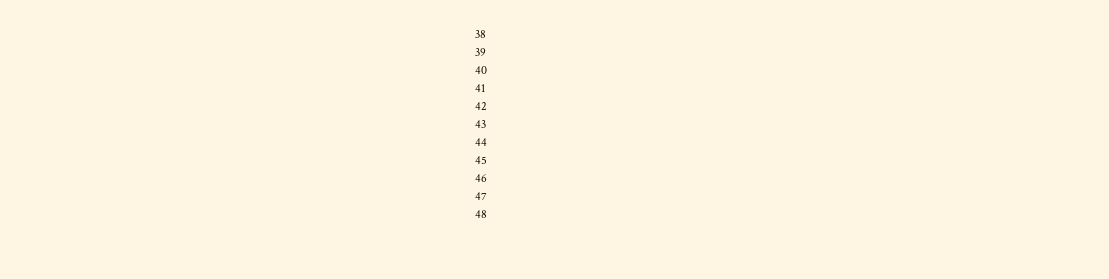38
39
40
41
42
43
44
45
46
47
48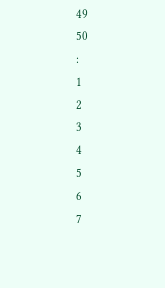49
50
:
1
2
3
4
5
6
7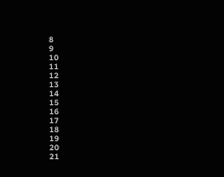8
9
10
11
12
13
14
15
16
17
18
19
20
21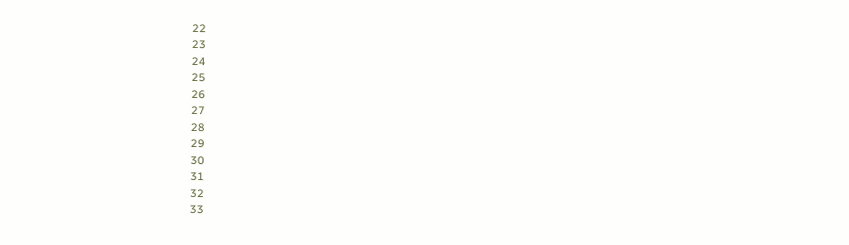22
23
24
25
26
27
28
29
30
31
32
33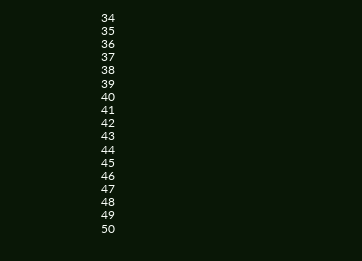34
35
36
37
38
39
40
41
42
43
44
45
46
47
48
49
50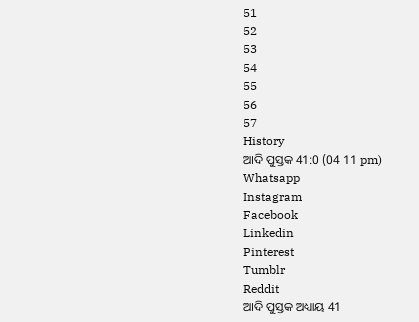51
52
53
54
55
56
57
History
ଆଦି ପୁସ୍ତକ 41:0 (04 11 pm)
Whatsapp
Instagram
Facebook
Linkedin
Pinterest
Tumblr
Reddit
ଆଦି ପୁସ୍ତକ ଅଧ୍ୟାୟ 41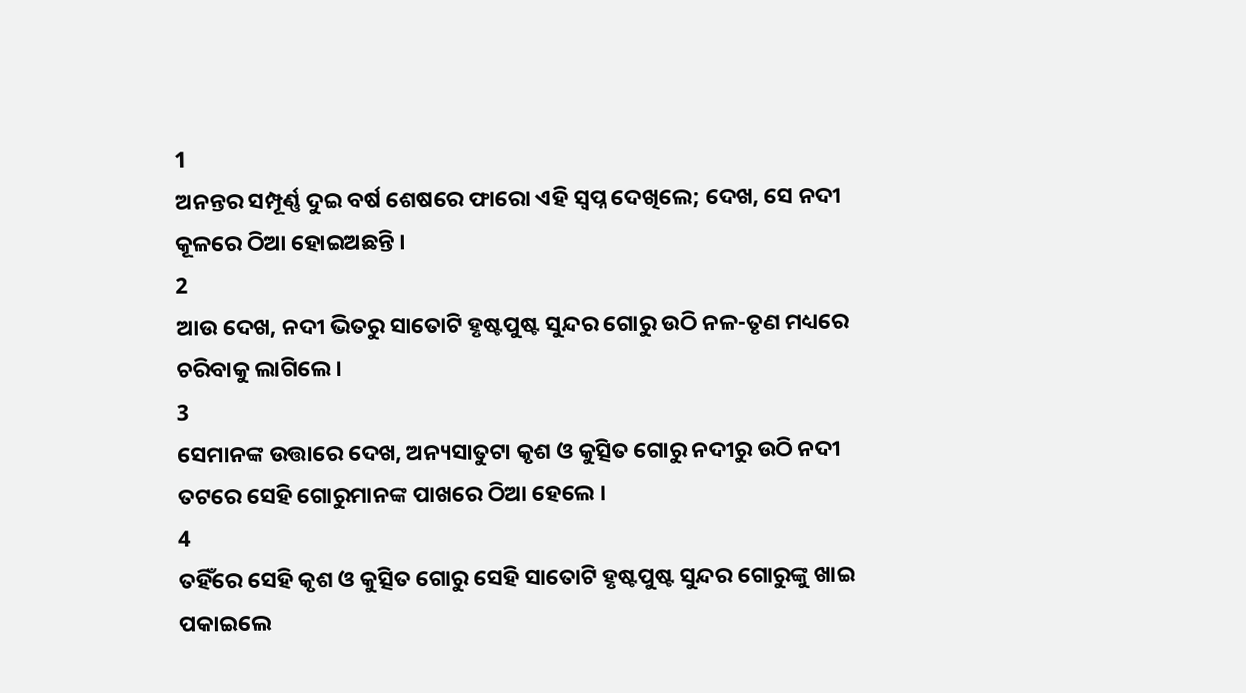1
ଅନନ୍ତର ସମ୍ପୂର୍ଣ୍ଣ ଦୁଇ ବର୍ଷ ଶେଷରେ ଫାରୋ ଏହି ସ୍ଵପ୍ନ ଦେଖିଲେ; ଦେଖ, ସେ ନଦୀ କୂଳରେ ଠିଆ ହୋଇଅଛନ୍ତି ।
2
ଆଉ ଦେଖ, ନଦୀ ଭିତରୁ ସାତୋଟି ହୃଷ୍ଟପୁଷ୍ଟ ସୁନ୍ଦର ଗୋରୁ ଉଠି ନଳ-ତୃଣ ମଧ୍ୟରେ ଚରିବାକୁ ଲାଗିଲେ ।
3
ସେମାନଙ୍କ ଉତ୍ତାରେ ଦେଖ, ଅନ୍ୟସାତୁଟା କୃଶ ଓ କୁତ୍ସିତ ଗୋରୁ ନଦୀରୁ ଉଠି ନଦୀ ତଟରେ ସେହି ଗୋରୁମାନଙ୍କ ପାଖରେ ଠିଆ ହେଲେ ।
4
ତହିଁରେ ସେହି କୃଶ ଓ କୁତ୍ସିତ ଗୋରୁ ସେହି ସାତୋଟି ହୃଷ୍ଟପୁଷ୍ଟ ସୁନ୍ଦର ଗୋରୁଙ୍କୁ ଖାଇ ପକାଇଲେ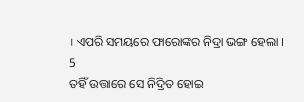। ଏପରି ସମୟରେ ଫାରୋଙ୍କର ନିଦ୍ରା ଭଙ୍ଗ ହେଲା ।
5
ତହିଁ ଉତ୍ତାରେ ସେ ନିଦ୍ରିତ ହୋଇ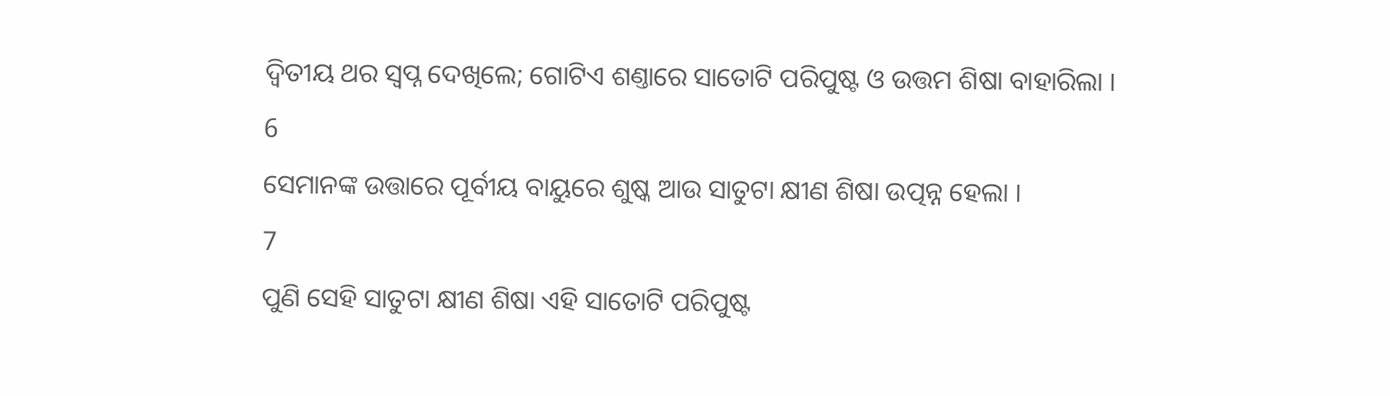ଦ୍ଵିତୀୟ ଥର ସ୍ଵପ୍ନ ଦେଖିଲେ; ଗୋଟିଏ ଶଣ୍ତାରେ ସାତୋଟି ପରିପୁଷ୍ଟ ଓ ଉତ୍ତମ ଶିଷା ବାହାରିଲା ।
6
ସେମାନଙ୍କ ଉତ୍ତାରେ ପୂର୍ବୀୟ ବାୟୁରେ ଶୁଷ୍କ ଆଉ ସାତୁଟା କ୍ଷୀଣ ଶିଷା ଉତ୍ପନ୍ନ ହେଲା ।
7
ପୁଣି ସେହି ସାତୁଟା କ୍ଷୀଣ ଶିଷା ଏହି ସାତୋଟି ପରିପୁଷ୍ଟ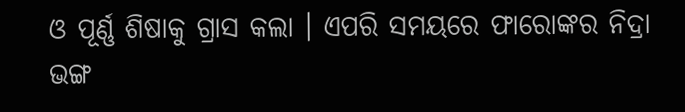ଓ ପୂର୍ଣ୍ଣ ଶିଷାକୁ ଗ୍ରାସ କଲା । ଏପରି ସମୟରେ ଫାରୋଙ୍କର ନିଦ୍ରା ଭଙ୍ଗ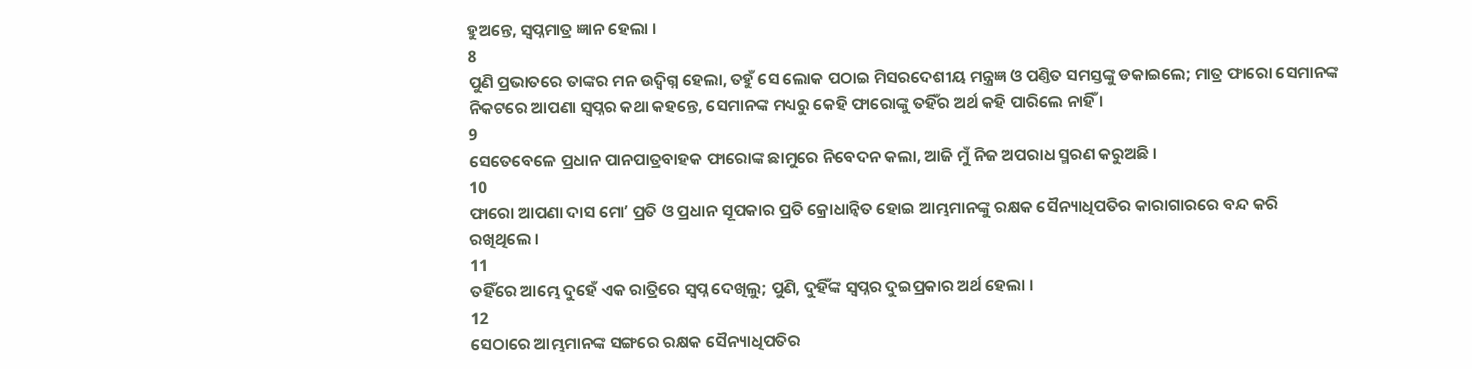ହୁଅନ୍ତେ, ସ୍ଵପ୍ନମାତ୍ର ଜ୍ଞାନ ହେଲା ।
8
ପୁଣି ପ୍ରଭାତରେ ତାଙ୍କର ମନ ଉଦ୍ବିଗ୍ନ ହେଲା, ତହୁଁ ସେ ଲୋକ ପଠାଇ ମିସରଦେଶୀୟ ମନ୍ତ୍ରଜ୍ଞ ଓ ପଣ୍ତିତ ସମସ୍ତଙ୍କୁ ଡକାଇଲେ; ମାତ୍ର ଫାରୋ ସେମାନଙ୍କ ନିକଟରେ ଆପଣା ସ୍ଵପ୍ନର କଥା କହନ୍ତେ, ସେମାନଙ୍କ ମଧ୍ୟରୁ କେହି ଫାରୋଙ୍କୁ ତହିଁର ଅର୍ଥ କହି ପାରିଲେ ନାହିଁ ।
9
ସେତେବେଳେ ପ୍ରଧାନ ପାନପାତ୍ରବାହକ ଫାରୋଙ୍କ ଛାମୁରେ ନିବେଦନ କଲା, ଆଜି ମୁଁ ନିଜ ଅପରାଧ ସ୍ମରଣ କରୁଅଛି ।
10
ଫାରୋ ଆପଣା ଦାସ ମୋʼ ପ୍ରତି ଓ ପ୍ରଧାନ ସୂପକାର ପ୍ରତି କ୍ରୋଧାନ୍ଵିତ ହୋଇ ଆମ୍ଭମାନଙ୍କୁ ରକ୍ଷକ ସୈନ୍ୟାଧିପତିର କାରାଗାରରେ ବନ୍ଦ କରି ରଖିଥିଲେ ।
11
ତହିଁରେ ଆମ୍ଭେ ଦୁହେଁ ଏକ ରାତ୍ରିରେ ସ୍ଵପ୍ନ ଦେଖିଲୁ; ପୁଣି, ଦୁହିଁଙ୍କ ସ୍ଵପ୍ନର ଦୁଇପ୍ରକାର ଅର୍ଥ ହେଲା ।
12
ସେଠାରେ ଆମ୍ଭମାନଙ୍କ ସଙ୍ଗରେ ରକ୍ଷକ ସୈନ୍ୟାଧିପତିର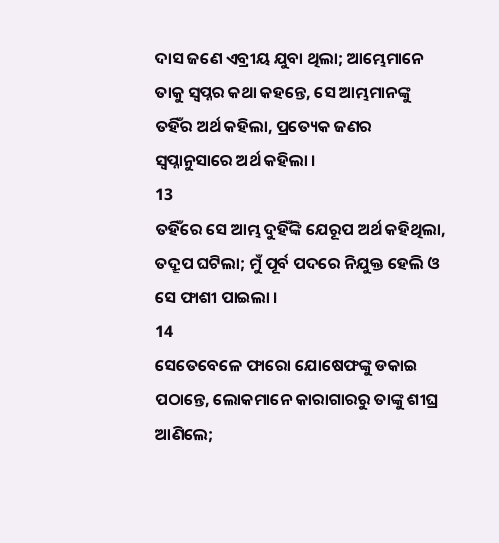ଦାସ ଜଣେ ଏବ୍ରୀୟ ଯୁବା ଥିଲା; ଆମ୍ଭେମାନେ ତାକୁ ସ୍ଵପ୍ନର କଥା କହନ୍ତେ, ସେ ଆମ୍ଭମାନଙ୍କୁ ତହିଁର ଅର୍ଥ କହିଲା, ପ୍ରତ୍ୟେକ ଜଣର ସ୍ଵପ୍ନାନୁସାରେ ଅର୍ଥ କହିଲା ।
13
ତହିଁରେ ସେ ଆମ୍ଭ ଦୁହିଁଙ୍କି ଯେରୂପ ଅର୍ଥ କହିଥିଲା, ତଦ୍ରୂପ ଘଟିଲା; ମୁଁ ପୂର୍ବ ପଦରେ ନିଯୁକ୍ତ ହେଲି ଓ ସେ ଫାଶୀ ପାଇଲା ।
14
ସେତେବେଳେ ଫାରୋ ଯୋଷେଫଙ୍କୁ ଡକାଇ ପଠାନ୍ତେ, ଲୋକମାନେ କାରାଗାରରୁ ତାଙ୍କୁ ଶୀଘ୍ର ଆଣିଲେ;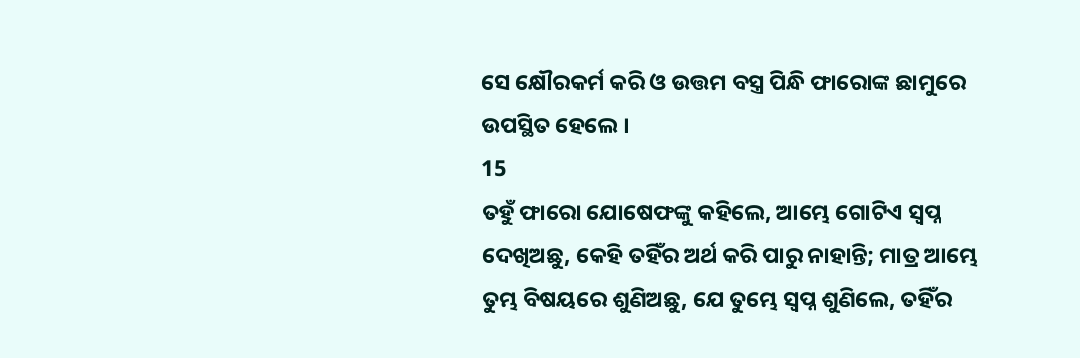ସେ କ୍ଷୌରକର୍ମ କରି ଓ ଉତ୍ତମ ବସ୍ତ୍ର ପିନ୍ଧି ଫାରୋଙ୍କ ଛାମୁରେ ଉପସ୍ଥିତ ହେଲେ ।
15
ତହୁଁ ଫାରୋ ଯୋଷେଫଙ୍କୁ କହିଲେ, ଆମ୍ଭେ ଗୋଟିଏ ସ୍ଵପ୍ନ ଦେଖିଅଛୁ, କେହି ତହିଁର ଅର୍ଥ କରି ପାରୁ ନାହାନ୍ତି; ମାତ୍ର ଆମ୍ଭେ ତୁମ୍ଭ ବିଷୟରେ ଶୁଣିଅଛୁ, ଯେ ତୁମ୍ଭେ ସ୍ଵପ୍ନ ଶୁଣିଲେ, ତହିଁର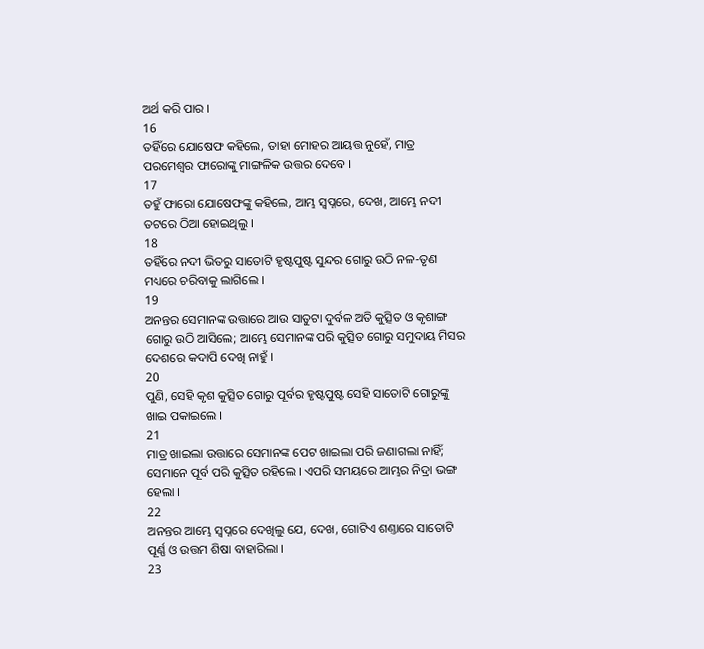ଅର୍ଥ କରି ପାର ।
16
ତହିଁରେ ଯୋଷେଫ କହିଲେ, ତାହା ମୋହର ଆୟତ୍ତ ନୁହେଁ, ମାତ୍ର ପରମେଶ୍ଵର ଫାରୋଙ୍କୁ ମାଙ୍ଗଳିକ ଉତ୍ତର ଦେବେ ।
17
ତହୁଁ ଫାରୋ ଯୋଷେଫଙ୍କୁ କହିଲେ, ଆମ୍ଭ ସ୍ଵପ୍ନରେ, ଦେଖ, ଆମ୍ଭେ ନଦୀ ତଟରେ ଠିଆ ହୋଇଥିଲୁ ।
18
ତହିଁରେ ନଦୀ ଭିତରୁ ସାତୋଟି ହୃଷ୍ଟପୁଷ୍ଟ ସୁନ୍ଦର ଗୋରୁ ଉଠି ନଳ-ତୃଣ ମଧ୍ୟରେ ଚରିବାକୁ ଲାଗିଲେ ।
19
ଅନନ୍ତର ସେମାନଙ୍କ ଉତ୍ତାରେ ଆଉ ସାତୁଟା ଦୁର୍ବଳ ଅତି କୁତ୍ସିତ ଓ କୃଶାଙ୍ଗ ଗୋରୁ ଉଠି ଆସିଲେ; ଆମ୍ଭେ ସେମାନଙ୍କ ପରି କୁତ୍ସିତ ଗୋରୁ ସମୁଦାୟ ମିସର ଦେଶରେ କଦାପି ଦେଖି ନାହୁଁ ।
20
ପୁଣି, ସେହି କୃଶ କୁତ୍ସିତ ଗୋରୁ ପୂର୍ବର ହୃଷ୍ଟପୁଷ୍ଟ ସେହି ସାତୋଟି ଗୋରୁଙ୍କୁ ଖାଇ ପକାଇଲେ ।
21
ମାତ୍ର ଖାଇଲା ଉତ୍ତାରେ ସେମାନଙ୍କ ପେଟ ଖାଇଲା ପରି ଜଣାଗଲା ନାହିଁ; ସେମାନେ ପୂର୍ବ ପରି କୁତ୍ସିତ ରହିଲେ । ଏପରି ସମୟରେ ଆମ୍ଭର ନିଦ୍ରା ଭଙ୍ଗ ହେଲା ।
22
ଅନନ୍ତର ଆମ୍ଭେ ସ୍ଵପ୍ନରେ ଦେଖିଲୁ ଯେ, ଦେଖ, ଗୋଟିଏ ଶଣ୍ତାରେ ସାତୋଟି ପୂର୍ଣ୍ଣ ଓ ଉତ୍ତମ ଶିଷା ବାହାରିଲା ।
23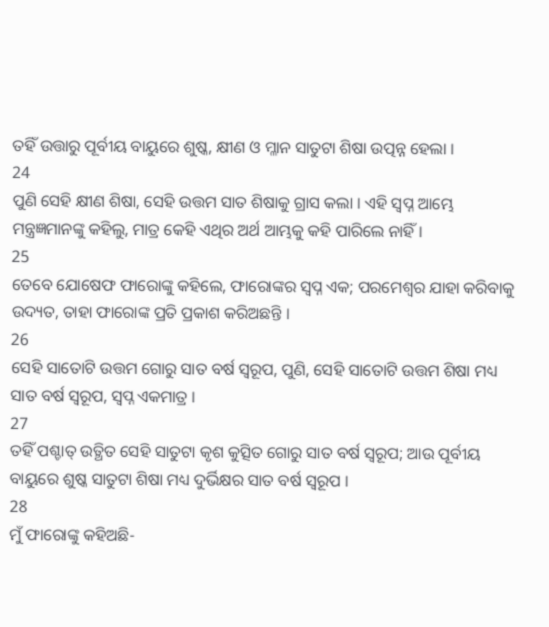ତହିଁ ଉତ୍ତାରୁ ପୂର୍ବୀୟ ବାୟୁରେ ଶୁଷ୍କ, କ୍ଷୀଣ ଓ ମ୍ଳାନ ସାତୁଟା ଶିଷା ଉତ୍ପନ୍ନ ହେଲା ।
24
ପୁଣି ସେହି କ୍ଷୀଣ ଶିଷା, ସେହି ଉତ୍ତମ ସାତ ଶିଷାକୁ ଗ୍ରାସ କଲା । ଏହି ସ୍ଵପ୍ନ ଆମ୍ଭେ ମନ୍ତ୍ରଜ୍ଞମାନଙ୍କୁ କହିଲୁ, ମାତ୍ର କେହି ଏଥିର ଅର୍ଥ ଆମ୍ଭକୁ କହି ପାରିଲେ ନାହିଁ ।
25
ତେବେ ଯୋଷେଫ ଫାରୋଙ୍କୁ କହିଲେ, ଫାରୋଙ୍କର ସ୍ଵପ୍ନ ଏକ; ପରମେଶ୍ଵର ଯାହା କରିବାକୁ ଉଦ୍ୟତ, ତାହା ଫାରୋଙ୍କ ପ୍ରତି ପ୍ରକାଶ କରିଅଛନ୍ତି ।
26
ସେହି ସାତୋଟି ଉତ୍ତମ ଗୋରୁ ସାତ ବର୍ଷ ସ୍ଵରୂପ, ପୁଣି, ସେହି ସାତୋଟି ଉତ୍ତମ ଶିଷା ମଧ୍ୟ ସାତ ବର୍ଷ ସ୍ଵରୂପ, ସ୍ଵପ୍ନ ଏକମାତ୍ର ।
27
ତହିଁ ପଶ୍ଚାତ୍ ଉତ୍ଥିତ ସେହି ସାତୁଟା କୃଶ କୁତ୍ସିତ ଗୋରୁ ସାତ ବର୍ଷ ସ୍ଵରୂପ; ଆଉ ପୂର୍ବୀୟ ବାୟୁରେ ଶୁଷ୍କ ସାତୁଟା ଶିଷା ମଧ୍ୟ ଦୁର୍ଭିକ୍ଷର ସାତ ବର୍ଷ ସ୍ଵରୂପ ।
28
ମୁଁ ଫାରୋଙ୍କୁ କହିଅଛି-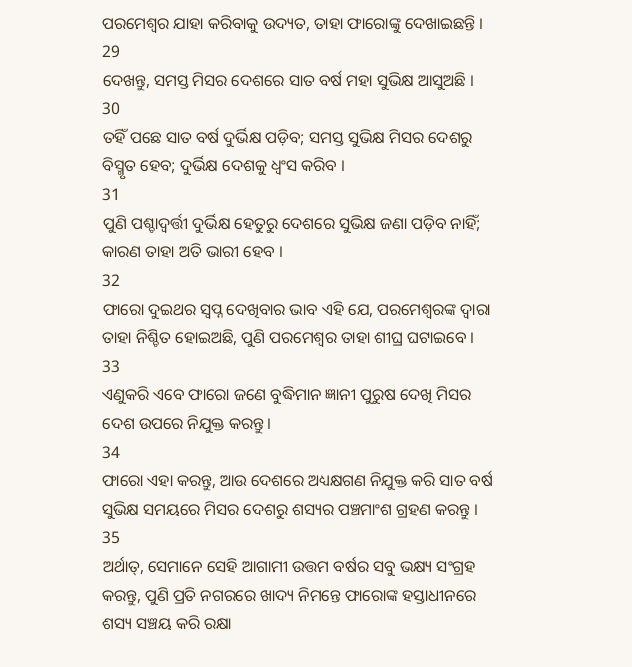ପରମେଶ୍ଵର ଯାହା କରିବାକୁ ଉଦ୍ୟତ, ତାହା ଫାରୋଙ୍କୁ ଦେଖାଇଛନ୍ତି ।
29
ଦେଖନ୍ତୁ, ସମସ୍ତ ମିସର ଦେଶରେ ସାତ ବର୍ଷ ମହା ସୁଭିକ୍ଷ ଆସୁଅଛି ।
30
ତହିଁ ପଛେ ସାତ ବର୍ଷ ଦୁର୍ଭିକ୍ଷ ପଡ଼ିବ; ସମସ୍ତ ସୁଭିକ୍ଷ ମିସର ଦେଶରୁ ବିସ୍ମୃତ ହେବ; ଦୁର୍ଭିକ୍ଷ ଦେଶକୁ ଧ୍ଵଂସ କରିବ ।
31
ପୁଣି ପଶ୍ଚାଦ୍ବର୍ତ୍ତୀ ଦୁର୍ଭିକ୍ଷ ହେତୁରୁ ଦେଶରେ ସୁଭିକ୍ଷ ଜଣା ପଡ଼ିବ ନାହିଁ; କାରଣ ତାହା ଅତି ଭାରୀ ହେବ ।
32
ଫାରୋ ଦୁଇଥର ସ୍ଵପ୍ନ ଦେଖିବାର ଭାବ ଏହି ଯେ, ପରମେଶ୍ଵରଙ୍କ ଦ୍ଵାରା ତାହା ନିଶ୍ଚିତ ହୋଇଅଛି, ପୁଣି ପରମେଶ୍ଵର ତାହା ଶୀଘ୍ର ଘଟାଇବେ ।
33
ଏଣୁକରି ଏବେ ଫାରୋ ଜଣେ ବୁଦ୍ଧିମାନ ଜ୍ଞାନୀ ପୁରୁଷ ଦେଖି ମିସର ଦେଶ ଉପରେ ନିଯୁକ୍ତ କରନ୍ତୁ ।
34
ଫାରୋ ଏହା କରନ୍ତୁ, ଆଉ ଦେଶରେ ଅଧ୍ୟକ୍ଷଗଣ ନିଯୁକ୍ତ କରି ସାତ ବର୍ଷ ସୁଭିକ୍ଷ ସମୟରେ ମିସର ଦେଶରୁ ଶସ୍ୟର ପଞ୍ଚମାଂଶ ଗ୍ରହଣ କରନ୍ତୁ ।
35
ଅର୍ଥାତ୍, ସେମାନେ ସେହି ଆଗାମୀ ଉତ୍ତମ ବର୍ଷର ସବୁ ଭକ୍ଷ୍ୟ ସଂଗ୍ରହ କରନ୍ତୁ, ପୁଣି ପ୍ରତି ନଗରରେ ଖାଦ୍ୟ ନିମନ୍ତେ ଫାରୋଙ୍କ ହସ୍ତାଧୀନରେ ଶସ୍ୟ ସଞ୍ଚୟ କରି ରକ୍ଷା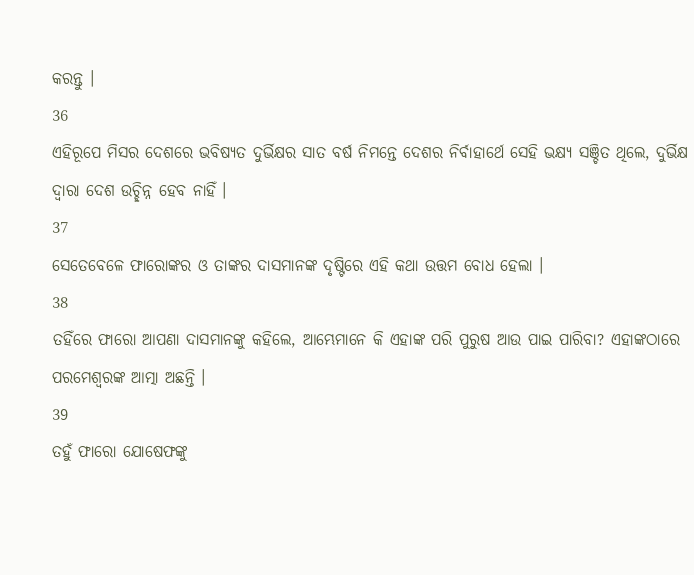କରନ୍ତୁ ।
36
ଏହିରୂପେ ମିସର ଦେଶରେ ଭବିଷ୍ୟତ ଦୁର୍ଭିକ୍ଷର ସାତ ବର୍ଷ ନିମନ୍ତେ ଦେଶର ନିର୍ବାହାର୍ଥେ ସେହି ଭକ୍ଷ୍ୟ ସଞ୍ଚିତ ଥିଲେ, ଦୁର୍ଭିକ୍ଷ ଦ୍ଵାରା ଦେଶ ଉଚ୍ଛିନ୍ନ ହେବ ନାହିଁ ।
37
ସେତେବେଳେ ଫାରୋଙ୍କର ଓ ତାଙ୍କର ଦାସମାନଙ୍କ ଦୃଷ୍ଟିରେ ଏହି କଥା ଉତ୍ତମ ବୋଧ ହେଲା ।
38
ତହିଁରେ ଫାରୋ ଆପଣା ଦାସମାନଙ୍କୁ କହିଲେ, ଆମ୍ଭେମାନେ କି ଏହାଙ୍କ ପରି ପୁରୁଷ ଆଉ ପାଇ ପାରିବା? ଏହାଙ୍କଠାରେ ପରମେଶ୍ଵରଙ୍କ ଆତ୍ମା ଅଛନ୍ତି ।
39
ତହୁଁ ଫାରୋ ଯୋଷେଫଙ୍କୁ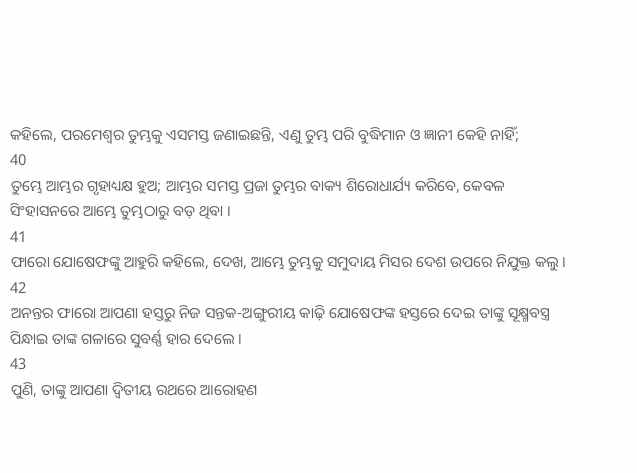କହିଲେ, ପରମେଶ୍ଵର ତୁମ୍ଭକୁ ଏସମସ୍ତ ଜଣାଇଛନ୍ତି, ଏଣୁ ତୁମ୍ଭ ପରି ବୁଦ୍ଧିମାନ ଓ ଜ୍ଞାନୀ କେହି ନାହିଁ;
40
ତୁମ୍ଭେ ଆମ୍ଭର ଗୃହାଧ୍ୟକ୍ଷ ହୁଅ; ଆମ୍ଭର ସମସ୍ତ ପ୍ରଜା ତୁମ୍ଭର ବାକ୍ୟ ଶିରୋଧାର୍ଯ୍ୟ କରିବେ, କେବଳ ସିଂହାସନରେ ଆମ୍ଭେ ତୁମ୍ଭଠାରୁ ବଡ଼ ଥିବା ।
41
ଫାରୋ ଯୋଷେଫଙ୍କୁ ଆହୁରି କହିଲେ, ଦେଖ, ଆମ୍ଭେ ତୁମ୍ଭକୁ ସମୁଦାୟ ମିସର ଦେଶ ଉପରେ ନିଯୁକ୍ତ କଲୁ ।
42
ଅନନ୍ତର ଫାରୋ ଆପଣା ହସ୍ତରୁ ନିଜ ସନ୍ତକ-ଅଙ୍ଗୁରୀୟ କାଢ଼ି ଯୋଷେଫଙ୍କ ହସ୍ତରେ ଦେଇ ତାଙ୍କୁ ସୂକ୍ଷ୍ମବସ୍ତ୍ର ପିନ୍ଧାଇ ତାଙ୍କ ଗଳାରେ ସୁବର୍ଣ୍ଣ ହାର ଦେଲେ ।
43
ପୁଣି, ତାଙ୍କୁ ଆପଣା ଦ୍ଵିତୀୟ ରଥରେ ଆରୋହଣ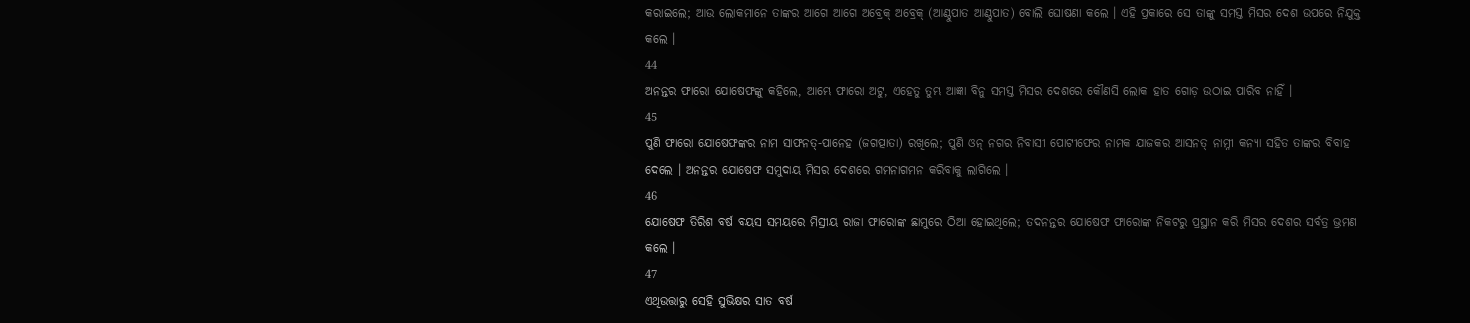କରାଇଲେ; ଆଉ ଲୋକମାନେ ତାଙ୍କର ଆଗେ ଆଗେ ଅବ୍ରେକ୍ ଅବ୍ରେକ୍ (ଆଣ୍ଠୁପାତ ଆଣ୍ଠୁପାତ) ବୋଲି ଘୋଷଣା କଲେ । ଏହି ପ୍ରକାରେ ସେ ତାଙ୍କୁ ସମସ୍ତ ମିସର ଦେଶ ଉପରେ ନିଯୁକ୍ତ କଲେ ।
44
ଅନନ୍ତର ଫାରୋ ଯୋଷେଫଙ୍କୁ କହିଲେ, ଆମ୍ଭେ ଫାରୋ ଅଟୁ, ଏହେତୁ ତୁମ୍ଭ ଆଜ୍ଞା ବିନୁ ସମସ୍ତ ମିସର ଦେଶରେ କୌଣସି ଲୋକ ହାତ ଗୋଡ଼ ଉଠାଇ ପାରିବ ନାହିଁ ।
45
ପୁଣି ଫାରୋ ଯୋଷେଫଙ୍କର ନାମ ସାଫନତ୍-ପାନେହ (ଜଗତ୍ପାତା) ରଖିଲେ; ପୁଣି ଓନ୍ ନଗର ନିବାସୀ ପୋଟୀଫେର ନାମକ ଯାଜକର ଆସନତ୍ ନାମ୍ନୀ କନ୍ୟା ସହିତ ତାଙ୍କର ବିବାହ ଦେଲେ । ଅନନ୍ତର ଯୋଷେଫ ସମୁଦାୟ ମିସର ଦେଶରେ ଗମନାଗମନ କରିବାକୁ ଲାଗିଲେ ।
46
ଯୋଷେଫ ତିରିଶ ବର୍ଷ ବୟସ ସମୟରେ ମିସ୍ରୀୟ ରାଜା ଫାରୋଙ୍କ ଛାମୁରେ ଠିଆ ହୋଇଥିଲେ; ତଦନନ୍ତର ଯୋଷେଫ ଫାରୋଙ୍କ ନିକଟରୁ ପ୍ରସ୍ଥାନ କରି ମିସର ଦେଶର ସର୍ବତ୍ର ଭ୍ରମଣ କଲେ ।
47
ଏଥିଉତ୍ତାରୁ ସେହି ସୁଭିକ୍ଷର ସାତ ବର୍ଷ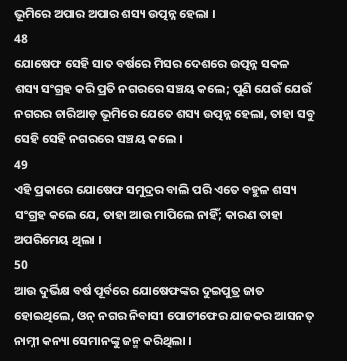ଭୂମିରେ ଅପାର ଅପାର ଶସ୍ୟ ଉତ୍ପନ୍ନ ହେଲା ।
48
ଯୋଷେଫ ସେହି ସାତ ବର୍ଷରେ ମିସର ଦେଶରେ ଉତ୍ପନ୍ନ ସକଳ ଶସ୍ୟ ସଂଗ୍ରହ କରି ପ୍ରତି ନଗରରେ ସଞ୍ଚୟ କଲେ; ପୁଣି ଯେଉଁ ଯେଉଁ ନଗରର ଚାରିଆଡ଼ ଭୂମିରେ ଯେତେ ଶସ୍ୟ ଉତ୍ପନ୍ନ ହେଲା, ତାହା ସବୁ ସେହି ସେହି ନଗରରେ ସଞ୍ଚୟ କଲେ ।
49
ଏହି ପ୍ରକାରେ ଯୋଷେଫ ସମୁଦ୍ରର ବାଲି ପରି ଏତେ ବହୁଳ ଶସ୍ୟ ସଂଗ୍ରହ କଲେ ଯେ, ତାହା ଆଉ ମାପିଲେ ନାହିଁ; କାରଣ ତାହା ଅପରିମେୟ ଥିଲା ।
50
ଆଉ ଦୁର୍ଭିକ୍ଷ ବର୍ଷ ପୂର୍ବରେ ଯୋଷେଫଙ୍କର ଦୁଇପୁତ୍ର ଜାତ ହୋଇଥିଲେ, ଓନ୍ ନଗର ନିବାସୀ ପୋଟୀଫେର ଯାଜକର ଆସନତ୍ ନାମ୍ନୀ କନ୍ୟା ସେମାନଙ୍କୁ ଜନ୍ମ କରିଥିଲା ।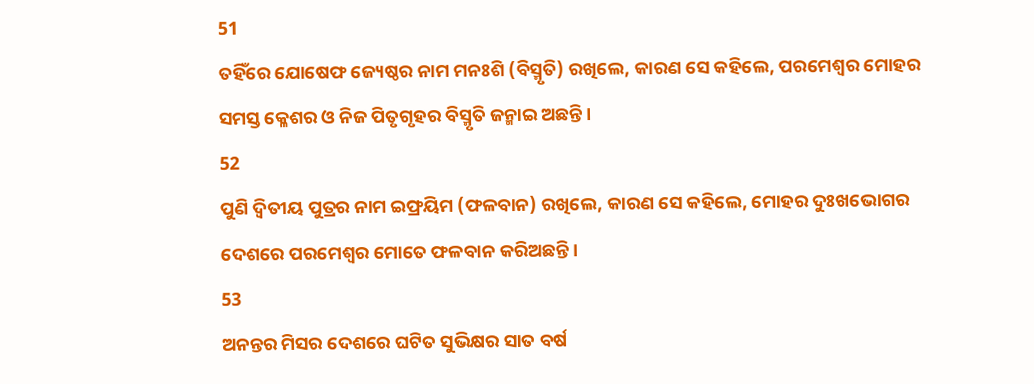51
ତହିଁରେ ଯୋଷେଫ ଜ୍ୟେଷ୍ଠର ନାମ ମନଃଶି (ବିସ୍ମୃତି) ରଖିଲେ, କାରଣ ସେ କହିଲେ, ପରମେଶ୍ଵର ମୋହର ସମସ୍ତ କ୍ଳେଶର ଓ ନିଜ ପିତୃଗୃହର ବିସ୍ମୃତି ଜନ୍ମାଇ ଅଛନ୍ତି ।
52
ପୁଣି ଦ୍ଵିତୀୟ ପୁତ୍ରର ନାମ ଇଫ୍ରୟିମ (ଫଳବାନ) ରଖିଲେ, କାରଣ ସେ କହିଲେ, ମୋହର ଦୁଃଖଭୋଗର ଦେଶରେ ପରମେଶ୍ଵର ମୋତେ ଫଳବାନ କରିଅଛନ୍ତି ।
53
ଅନନ୍ତର ମିସର ଦେଶରେ ଘଟିତ ସୁଭିକ୍ଷର ସାତ ବର୍ଷ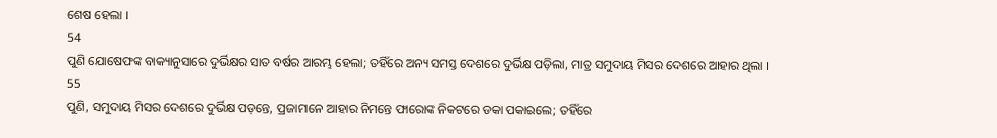ଶେଷ ହେଲା ।
54
ପୁଣି ଯୋଷେଫଙ୍କ ବାକ୍ୟାନୁସାରେ ଦୁର୍ଭିକ୍ଷର ସାତ ବର୍ଷର ଆରମ୍ଭ ହେଲା; ତହିଁରେ ଅନ୍ୟ ସମସ୍ତ ଦେଶରେ ଦୁର୍ଭିକ୍ଷ ପଡ଼ିଲା, ମାତ୍ର ସମୁଦାୟ ମିସର ଦେଶରେ ଆହାର ଥିଲା ।
55
ପୁଣି, ସମୁଦାୟ ମିସର ଦେଶରେ ଦୁର୍ଭିକ୍ଷ ପଡ଼ନ୍ତେ, ପ୍ରଜାମାନେ ଆହାର ନିମନ୍ତେ ଫାରୋଙ୍କ ନିକଟରେ ଡକା ପକାଇଲେ; ତହିଁରେ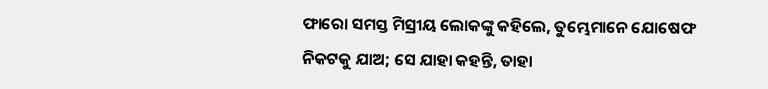ଫାରୋ ସମସ୍ତ ମିସ୍ରୀୟ ଲୋକଙ୍କୁ କହିଲେ, ତୁମ୍ଭେମାନେ ଯୋଷେଫ ନିକଟକୁ ଯାଅ; ସେ ଯାହା କହନ୍ତି, ତାହା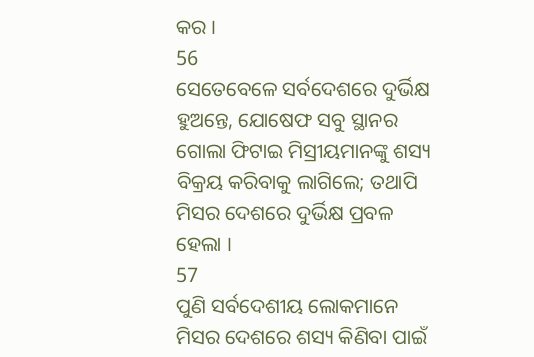କର ।
56
ସେତେବେଳେ ସର୍ବଦେଶରେ ଦୁର୍ଭିକ୍ଷ ହୁଅନ୍ତେ, ଯୋଷେଫ ସବୁ ସ୍ଥାନର ଗୋଲା ଫିଟାଇ ମିସ୍ରୀୟମାନଙ୍କୁ ଶସ୍ୟ ବିକ୍ରୟ କରିବାକୁ ଲାଗିଲେ; ତଥାପି ମିସର ଦେଶରେ ଦୁର୍ଭିକ୍ଷ ପ୍ରବଳ ହେଲା ।
57
ପୁଣି ସର୍ବଦେଶୀୟ ଲୋକମାନେ ମିସର ଦେଶରେ ଶସ୍ୟ କିଣିବା ପାଇଁ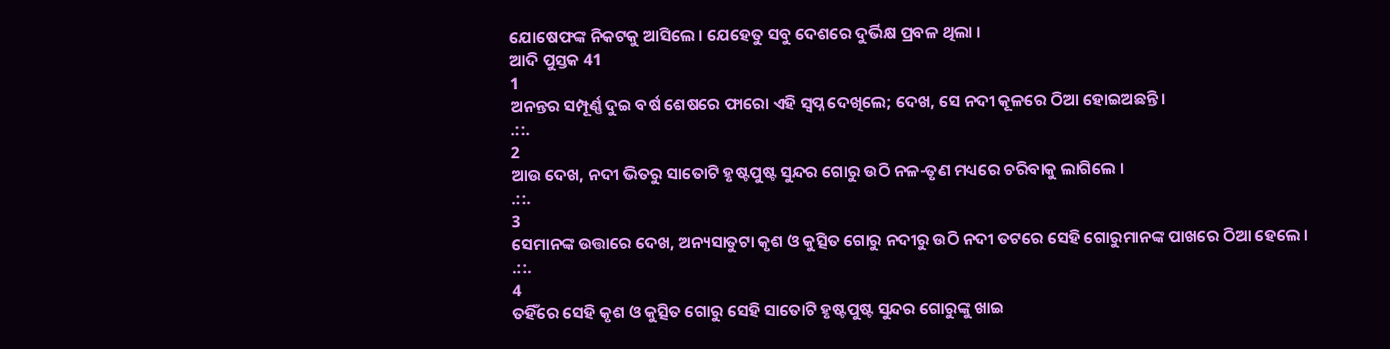ଯୋଷେଫଙ୍କ ନିକଟକୁ ଆସିଲେ । ଯେହେତୁ ସବୁ ଦେଶରେ ଦୁର୍ଭିକ୍ଷ ପ୍ରବଳ ଥିଲା ।
ଆଦି ପୁସ୍ତକ 41
1
ଅନନ୍ତର ସମ୍ପୂର୍ଣ୍ଣ ଦୁଇ ବର୍ଷ ଶେଷରେ ଫାରୋ ଏହି ସ୍ଵପ୍ନ ଦେଖିଲେ; ଦେଖ, ସେ ନଦୀ କୂଳରେ ଠିଆ ହୋଇଅଛନ୍ତି ।
.::.
2
ଆଉ ଦେଖ, ନଦୀ ଭିତରୁ ସାତୋଟି ହୃଷ୍ଟପୁଷ୍ଟ ସୁନ୍ଦର ଗୋରୁ ଉଠି ନଳ-ତୃଣ ମଧ୍ୟରେ ଚରିବାକୁ ଲାଗିଲେ ।
.::.
3
ସେମାନଙ୍କ ଉତ୍ତାରେ ଦେଖ, ଅନ୍ୟସାତୁଟା କୃଶ ଓ କୁତ୍ସିତ ଗୋରୁ ନଦୀରୁ ଉଠି ନଦୀ ତଟରେ ସେହି ଗୋରୁମାନଙ୍କ ପାଖରେ ଠିଆ ହେଲେ ।
.::.
4
ତହିଁରେ ସେହି କୃଶ ଓ କୁତ୍ସିତ ଗୋରୁ ସେହି ସାତୋଟି ହୃଷ୍ଟପୁଷ୍ଟ ସୁନ୍ଦର ଗୋରୁଙ୍କୁ ଖାଇ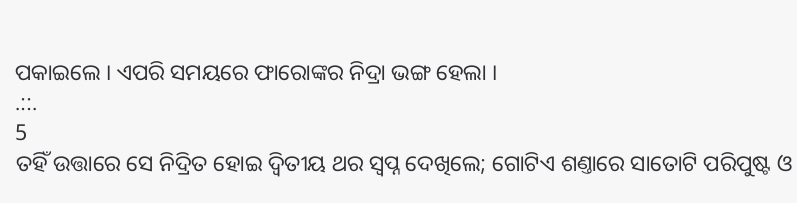ପକାଇଲେ । ଏପରି ସମୟରେ ଫାରୋଙ୍କର ନିଦ୍ରା ଭଙ୍ଗ ହେଲା ।
.::.
5
ତହିଁ ଉତ୍ତାରେ ସେ ନିଦ୍ରିତ ହୋଇ ଦ୍ଵିତୀୟ ଥର ସ୍ଵପ୍ନ ଦେଖିଲେ; ଗୋଟିଏ ଶଣ୍ତାରେ ସାତୋଟି ପରିପୁଷ୍ଟ ଓ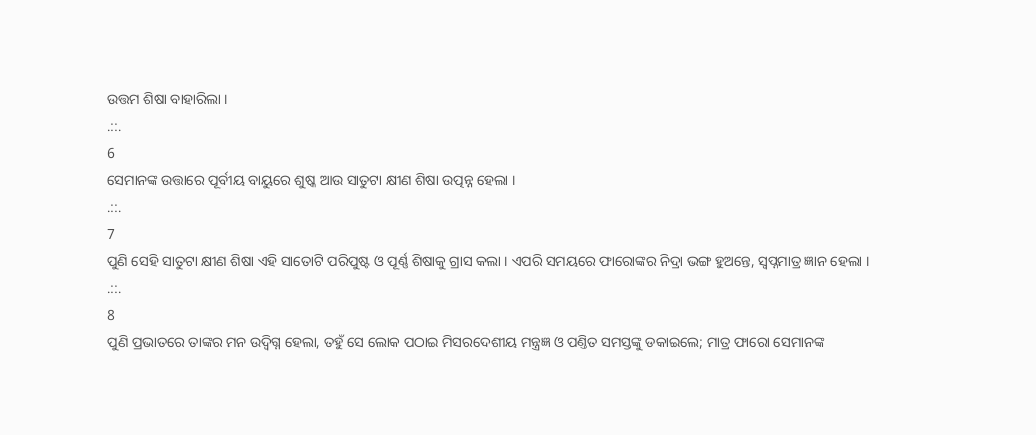ଉତ୍ତମ ଶିଷା ବାହାରିଲା ।
.::.
6
ସେମାନଙ୍କ ଉତ୍ତାରେ ପୂର୍ବୀୟ ବାୟୁରେ ଶୁଷ୍କ ଆଉ ସାତୁଟା କ୍ଷୀଣ ଶିଷା ଉତ୍ପନ୍ନ ହେଲା ।
.::.
7
ପୁଣି ସେହି ସାତୁଟା କ୍ଷୀଣ ଶିଷା ଏହି ସାତୋଟି ପରିପୁଷ୍ଟ ଓ ପୂର୍ଣ୍ଣ ଶିଷାକୁ ଗ୍ରାସ କଲା । ଏପରି ସମୟରେ ଫାରୋଙ୍କର ନିଦ୍ରା ଭଙ୍ଗ ହୁଅନ୍ତେ, ସ୍ଵପ୍ନମାତ୍ର ଜ୍ଞାନ ହେଲା ।
.::.
8
ପୁଣି ପ୍ରଭାତରେ ତାଙ୍କର ମନ ଉଦ୍ବିଗ୍ନ ହେଲା, ତହୁଁ ସେ ଲୋକ ପଠାଇ ମିସରଦେଶୀୟ ମନ୍ତ୍ରଜ୍ଞ ଓ ପଣ୍ତିତ ସମସ୍ତଙ୍କୁ ଡକାଇଲେ; ମାତ୍ର ଫାରୋ ସେମାନଙ୍କ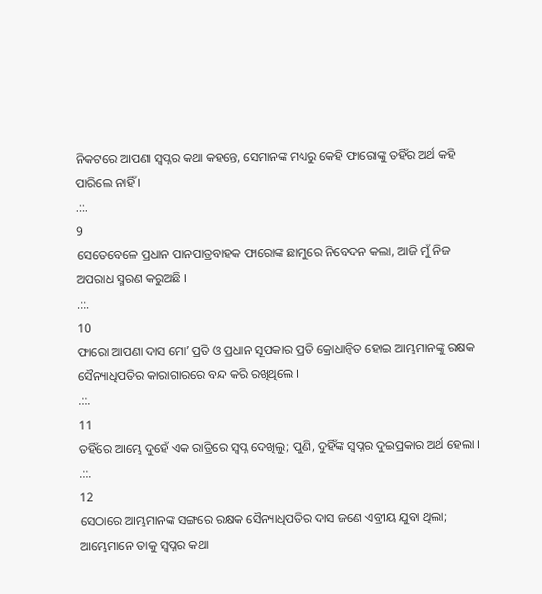ନିକଟରେ ଆପଣା ସ୍ଵପ୍ନର କଥା କହନ୍ତେ, ସେମାନଙ୍କ ମଧ୍ୟରୁ କେହି ଫାରୋଙ୍କୁ ତହିଁର ଅର୍ଥ କହି ପାରିଲେ ନାହିଁ ।
.::.
9
ସେତେବେଳେ ପ୍ରଧାନ ପାନପାତ୍ରବାହକ ଫାରୋଙ୍କ ଛାମୁରେ ନିବେଦନ କଲା, ଆଜି ମୁଁ ନିଜ ଅପରାଧ ସ୍ମରଣ କରୁଅଛି ।
.::.
10
ଫାରୋ ଆପଣା ଦାସ ମୋʼ ପ୍ରତି ଓ ପ୍ରଧାନ ସୂପକାର ପ୍ରତି କ୍ରୋଧାନ୍ଵିତ ହୋଇ ଆମ୍ଭମାନଙ୍କୁ ରକ୍ଷକ ସୈନ୍ୟାଧିପତିର କାରାଗାରରେ ବନ୍ଦ କରି ରଖିଥିଲେ ।
.::.
11
ତହିଁରେ ଆମ୍ଭେ ଦୁହେଁ ଏକ ରାତ୍ରିରେ ସ୍ଵପ୍ନ ଦେଖିଲୁ; ପୁଣି, ଦୁହିଁଙ୍କ ସ୍ଵପ୍ନର ଦୁଇପ୍ରକାର ଅର୍ଥ ହେଲା ।
.::.
12
ସେଠାରେ ଆମ୍ଭମାନଙ୍କ ସଙ୍ଗରେ ରକ୍ଷକ ସୈନ୍ୟାଧିପତିର ଦାସ ଜଣେ ଏବ୍ରୀୟ ଯୁବା ଥିଲା; ଆମ୍ଭେମାନେ ତାକୁ ସ୍ଵପ୍ନର କଥା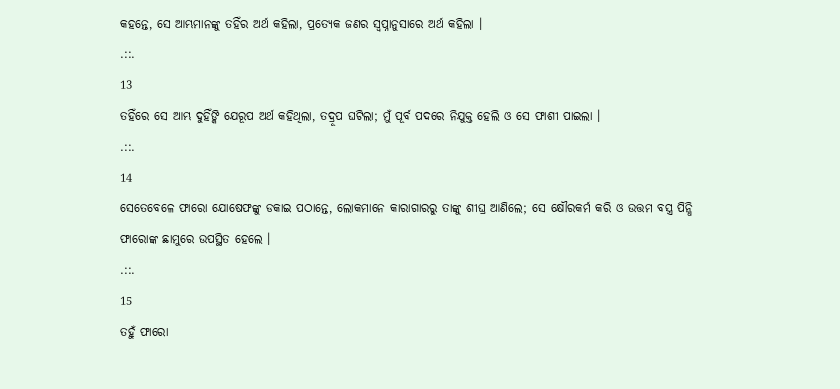କହନ୍ତେ, ସେ ଆମ୍ଭମାନଙ୍କୁ ତହିଁର ଅର୍ଥ କହିଲା, ପ୍ରତ୍ୟେକ ଜଣର ସ୍ଵପ୍ନାନୁସାରେ ଅର୍ଥ କହିଲା ।
.::.
13
ତହିଁରେ ସେ ଆମ୍ଭ ଦୁହିଁଙ୍କି ଯେରୂପ ଅର୍ଥ କହିଥିଲା, ତଦ୍ରୂପ ଘଟିଲା; ମୁଁ ପୂର୍ବ ପଦରେ ନିଯୁକ୍ତ ହେଲି ଓ ସେ ଫାଶୀ ପାଇଲା ।
.::.
14
ସେତେବେଳେ ଫାରୋ ଯୋଷେଫଙ୍କୁ ଡକାଇ ପଠାନ୍ତେ, ଲୋକମାନେ କାରାଗାରରୁ ତାଙ୍କୁ ଶୀଘ୍ର ଆଣିଲେ; ସେ କ୍ଷୌରକର୍ମ କରି ଓ ଉତ୍ତମ ବସ୍ତ୍ର ପିନ୍ଧି ଫାରୋଙ୍କ ଛାମୁରେ ଉପସ୍ଥିତ ହେଲେ ।
.::.
15
ତହୁଁ ଫାରୋ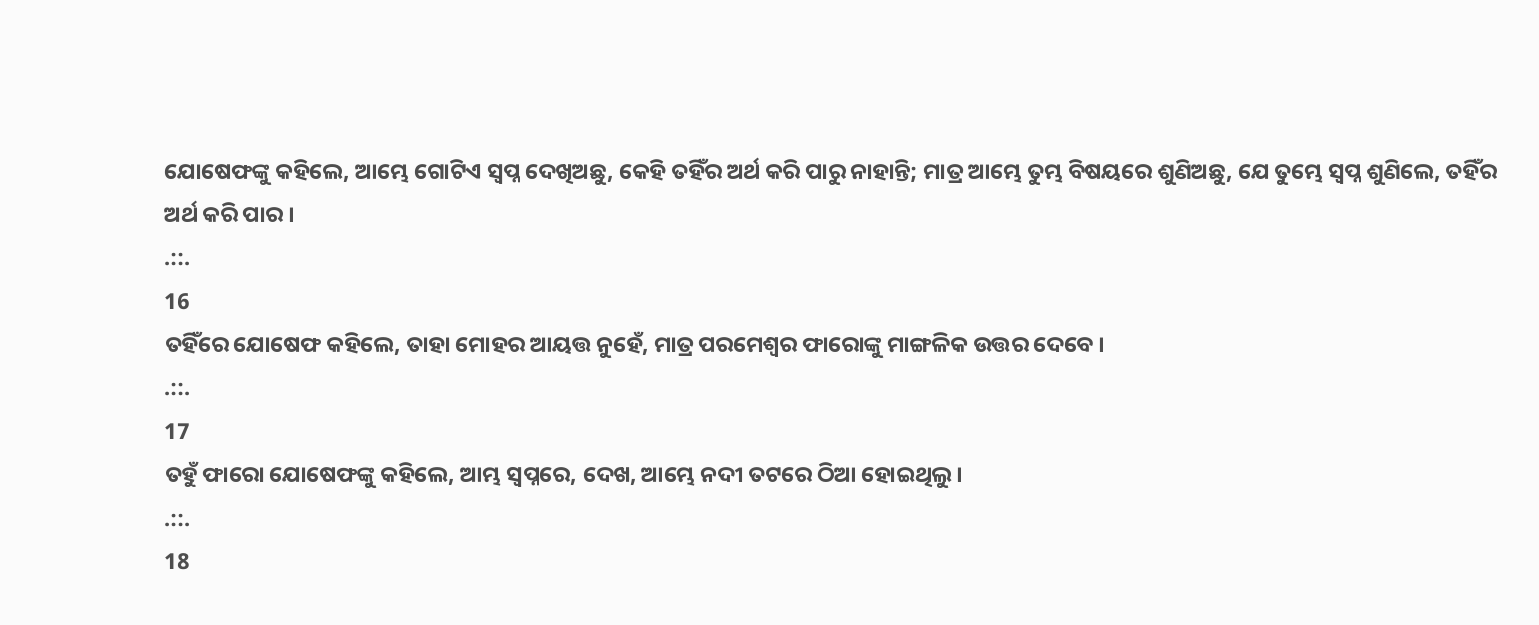ଯୋଷେଫଙ୍କୁ କହିଲେ, ଆମ୍ଭେ ଗୋଟିଏ ସ୍ଵପ୍ନ ଦେଖିଅଛୁ, କେହି ତହିଁର ଅର୍ଥ କରି ପାରୁ ନାହାନ୍ତି; ମାତ୍ର ଆମ୍ଭେ ତୁମ୍ଭ ବିଷୟରେ ଶୁଣିଅଛୁ, ଯେ ତୁମ୍ଭେ ସ୍ଵପ୍ନ ଶୁଣିଲେ, ତହିଁର ଅର୍ଥ କରି ପାର ।
.::.
16
ତହିଁରେ ଯୋଷେଫ କହିଲେ, ତାହା ମୋହର ଆୟତ୍ତ ନୁହେଁ, ମାତ୍ର ପରମେଶ୍ଵର ଫାରୋଙ୍କୁ ମାଙ୍ଗଳିକ ଉତ୍ତର ଦେବେ ।
.::.
17
ତହୁଁ ଫାରୋ ଯୋଷେଫଙ୍କୁ କହିଲେ, ଆମ୍ଭ ସ୍ଵପ୍ନରେ, ଦେଖ, ଆମ୍ଭେ ନଦୀ ତଟରେ ଠିଆ ହୋଇଥିଲୁ ।
.::.
18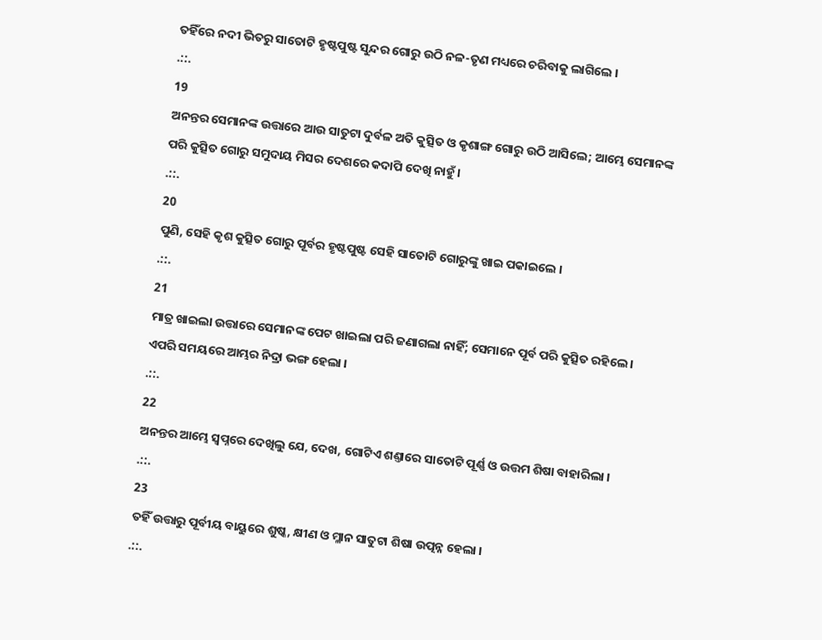ତହିଁରେ ନଦୀ ଭିତରୁ ସାତୋଟି ହୃଷ୍ଟପୁଷ୍ଟ ସୁନ୍ଦର ଗୋରୁ ଉଠି ନଳ-ତୃଣ ମଧ୍ୟରେ ଚରିବାକୁ ଲାଗିଲେ ।
.::.
19
ଅନନ୍ତର ସେମାନଙ୍କ ଉତ୍ତାରେ ଆଉ ସାତୁଟା ଦୁର୍ବଳ ଅତି କୁତ୍ସିତ ଓ କୃଶାଙ୍ଗ ଗୋରୁ ଉଠି ଆସିଲେ; ଆମ୍ଭେ ସେମାନଙ୍କ ପରି କୁତ୍ସିତ ଗୋରୁ ସମୁଦାୟ ମିସର ଦେଶରେ କଦାପି ଦେଖି ନାହୁଁ ।
.::.
20
ପୁଣି, ସେହି କୃଶ କୁତ୍ସିତ ଗୋରୁ ପୂର୍ବର ହୃଷ୍ଟପୁଷ୍ଟ ସେହି ସାତୋଟି ଗୋରୁଙ୍କୁ ଖାଇ ପକାଇଲେ ।
.::.
21
ମାତ୍ର ଖାଇଲା ଉତ୍ତାରେ ସେମାନଙ୍କ ପେଟ ଖାଇଲା ପରି ଜଣାଗଲା ନାହିଁ; ସେମାନେ ପୂର୍ବ ପରି କୁତ୍ସିତ ରହିଲେ । ଏପରି ସମୟରେ ଆମ୍ଭର ନିଦ୍ରା ଭଙ୍ଗ ହେଲା ।
.::.
22
ଅନନ୍ତର ଆମ୍ଭେ ସ୍ଵପ୍ନରେ ଦେଖିଲୁ ଯେ, ଦେଖ, ଗୋଟିଏ ଶଣ୍ତାରେ ସାତୋଟି ପୂର୍ଣ୍ଣ ଓ ଉତ୍ତମ ଶିଷା ବାହାରିଲା ।
.::.
23
ତହିଁ ଉତ୍ତାରୁ ପୂର୍ବୀୟ ବାୟୁରେ ଶୁଷ୍କ, କ୍ଷୀଣ ଓ ମ୍ଳାନ ସାତୁଟା ଶିଷା ଉତ୍ପନ୍ନ ହେଲା ।
.::.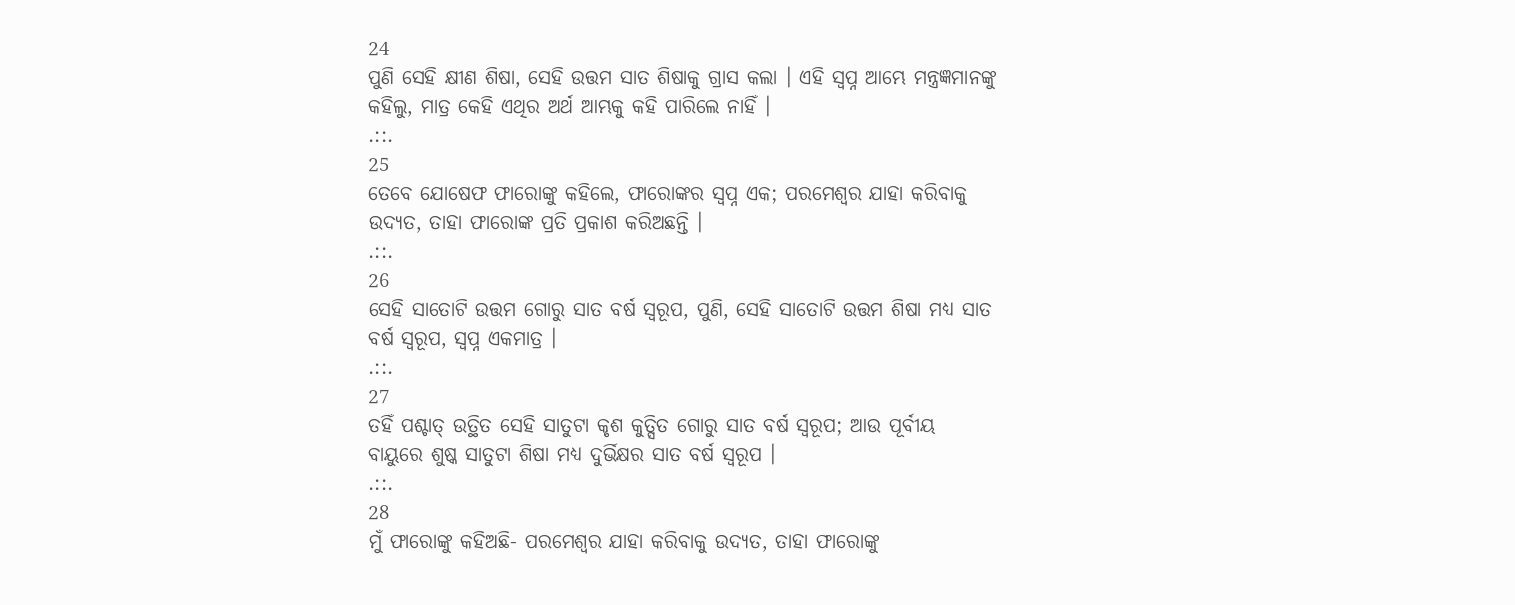24
ପୁଣି ସେହି କ୍ଷୀଣ ଶିଷା, ସେହି ଉତ୍ତମ ସାତ ଶିଷାକୁ ଗ୍ରାସ କଲା । ଏହି ସ୍ଵପ୍ନ ଆମ୍ଭେ ମନ୍ତ୍ରଜ୍ଞମାନଙ୍କୁ କହିଲୁ, ମାତ୍ର କେହି ଏଥିର ଅର୍ଥ ଆମ୍ଭକୁ କହି ପାରିଲେ ନାହିଁ ।
.::.
25
ତେବେ ଯୋଷେଫ ଫାରୋଙ୍କୁ କହିଲେ, ଫାରୋଙ୍କର ସ୍ଵପ୍ନ ଏକ; ପରମେଶ୍ଵର ଯାହା କରିବାକୁ ଉଦ୍ୟତ, ତାହା ଫାରୋଙ୍କ ପ୍ରତି ପ୍ରକାଶ କରିଅଛନ୍ତି ।
.::.
26
ସେହି ସାତୋଟି ଉତ୍ତମ ଗୋରୁ ସାତ ବର୍ଷ ସ୍ଵରୂପ, ପୁଣି, ସେହି ସାତୋଟି ଉତ୍ତମ ଶିଷା ମଧ୍ୟ ସାତ ବର୍ଷ ସ୍ଵରୂପ, ସ୍ଵପ୍ନ ଏକମାତ୍ର ।
.::.
27
ତହିଁ ପଶ୍ଚାତ୍ ଉତ୍ଥିତ ସେହି ସାତୁଟା କୃଶ କୁତ୍ସିତ ଗୋରୁ ସାତ ବର୍ଷ ସ୍ଵରୂପ; ଆଉ ପୂର୍ବୀୟ ବାୟୁରେ ଶୁଷ୍କ ସାତୁଟା ଶିଷା ମଧ୍ୟ ଦୁର୍ଭିକ୍ଷର ସାତ ବର୍ଷ ସ୍ଵରୂପ ।
.::.
28
ମୁଁ ଫାରୋଙ୍କୁ କହିଅଛି- ପରମେଶ୍ଵର ଯାହା କରିବାକୁ ଉଦ୍ୟତ, ତାହା ଫାରୋଙ୍କୁ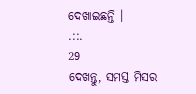ଦେଖାଇଛନ୍ତି ।
.::.
29
ଦେଖନ୍ତୁ, ସମସ୍ତ ମିସର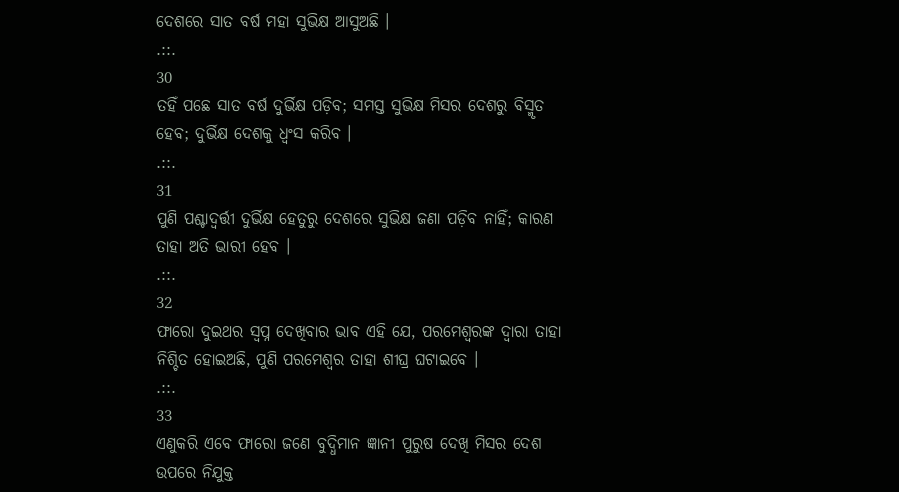ଦେଶରେ ସାତ ବର୍ଷ ମହା ସୁଭିକ୍ଷ ଆସୁଅଛି ।
.::.
30
ତହିଁ ପଛେ ସାତ ବର୍ଷ ଦୁର୍ଭିକ୍ଷ ପଡ଼ିବ; ସମସ୍ତ ସୁଭିକ୍ଷ ମିସର ଦେଶରୁ ବିସ୍ମୃତ ହେବ; ଦୁର୍ଭିକ୍ଷ ଦେଶକୁ ଧ୍ଵଂସ କରିବ ।
.::.
31
ପୁଣି ପଶ୍ଚାଦ୍ବର୍ତ୍ତୀ ଦୁର୍ଭିକ୍ଷ ହେତୁରୁ ଦେଶରେ ସୁଭିକ୍ଷ ଜଣା ପଡ଼ିବ ନାହିଁ; କାରଣ ତାହା ଅତି ଭାରୀ ହେବ ।
.::.
32
ଫାରୋ ଦୁଇଥର ସ୍ଵପ୍ନ ଦେଖିବାର ଭାବ ଏହି ଯେ, ପରମେଶ୍ଵରଙ୍କ ଦ୍ଵାରା ତାହା ନିଶ୍ଚିତ ହୋଇଅଛି, ପୁଣି ପରମେଶ୍ଵର ତାହା ଶୀଘ୍ର ଘଟାଇବେ ।
.::.
33
ଏଣୁକରି ଏବେ ଫାରୋ ଜଣେ ବୁଦ୍ଧିମାନ ଜ୍ଞାନୀ ପୁରୁଷ ଦେଖି ମିସର ଦେଶ ଉପରେ ନିଯୁକ୍ତ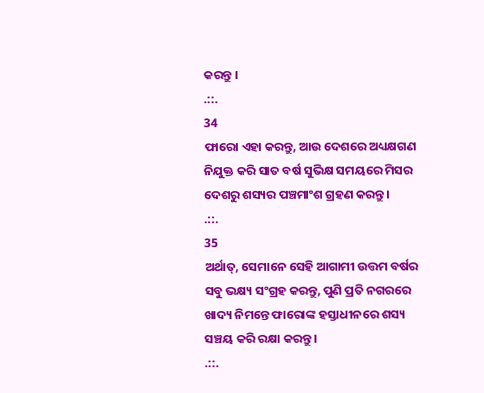କରନ୍ତୁ ।
.::.
34
ଫାରୋ ଏହା କରନ୍ତୁ, ଆଉ ଦେଶରେ ଅଧ୍ୟକ୍ଷଗଣ ନିଯୁକ୍ତ କରି ସାତ ବର୍ଷ ସୁଭିକ୍ଷ ସମୟରେ ମିସର ଦେଶରୁ ଶସ୍ୟର ପଞ୍ଚମାଂଶ ଗ୍ରହଣ କରନ୍ତୁ ।
.::.
35
ଅର୍ଥାତ୍, ସେମାନେ ସେହି ଆଗାମୀ ଉତ୍ତମ ବର୍ଷର ସବୁ ଭକ୍ଷ୍ୟ ସଂଗ୍ରହ କରନ୍ତୁ, ପୁଣି ପ୍ରତି ନଗରରେ ଖାଦ୍ୟ ନିମନ୍ତେ ଫାରୋଙ୍କ ହସ୍ତାଧୀନରେ ଶସ୍ୟ ସଞ୍ଚୟ କରି ରକ୍ଷା କରନ୍ତୁ ।
.::.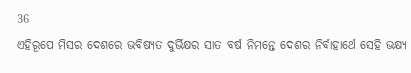36
ଏହିରୂପେ ମିସର ଦେଶରେ ଭବିଷ୍ୟତ ଦୁର୍ଭିକ୍ଷର ସାତ ବର୍ଷ ନିମନ୍ତେ ଦେଶର ନିର୍ବାହାର୍ଥେ ସେହି ଭକ୍ଷ୍ୟ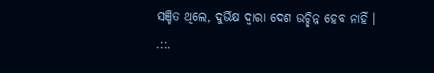ସଞ୍ଚିତ ଥିଲେ, ଦୁର୍ଭିକ୍ଷ ଦ୍ଵାରା ଦେଶ ଉଚ୍ଛିନ୍ନ ହେବ ନାହିଁ ।
.::.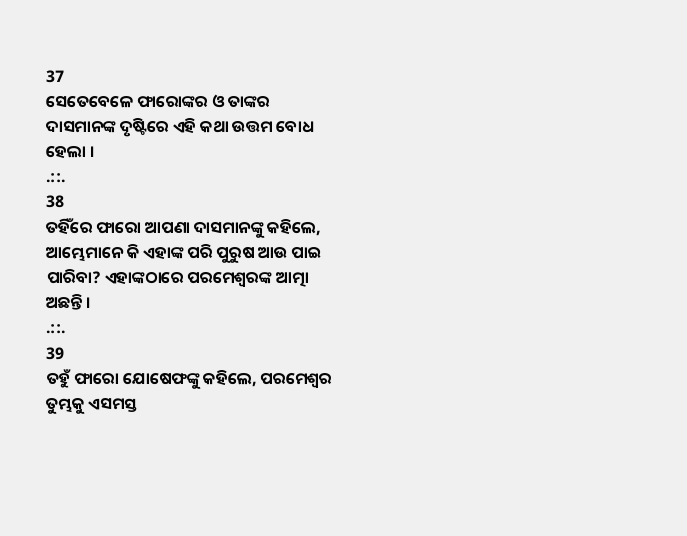37
ସେତେବେଳେ ଫାରୋଙ୍କର ଓ ତାଙ୍କର ଦାସମାନଙ୍କ ଦୃଷ୍ଟିରେ ଏହି କଥା ଉତ୍ତମ ବୋଧ ହେଲା ।
.::.
38
ତହିଁରେ ଫାରୋ ଆପଣା ଦାସମାନଙ୍କୁ କହିଲେ, ଆମ୍ଭେମାନେ କି ଏହାଙ୍କ ପରି ପୁରୁଷ ଆଉ ପାଇ ପାରିବା? ଏହାଙ୍କଠାରେ ପରମେଶ୍ଵରଙ୍କ ଆତ୍ମା ଅଛନ୍ତି ।
.::.
39
ତହୁଁ ଫାରୋ ଯୋଷେଫଙ୍କୁ କହିଲେ, ପରମେଶ୍ଵର ତୁମ୍ଭକୁ ଏସମସ୍ତ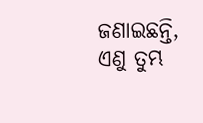ଜଣାଇଛନ୍ତି, ଏଣୁ ତୁମ୍ଭ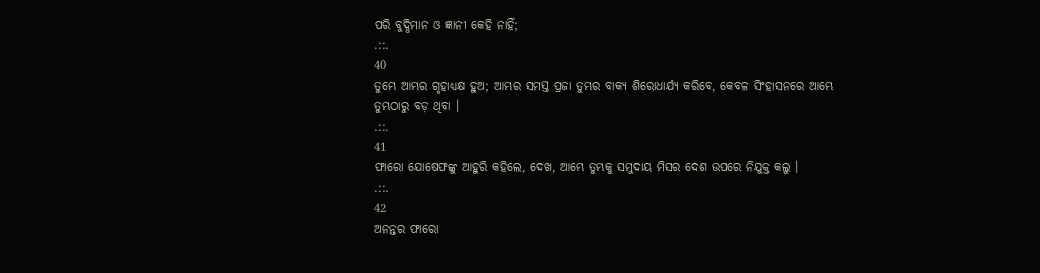ପରି ବୁଦ୍ଧିମାନ ଓ ଜ୍ଞାନୀ କେହି ନାହିଁ;
.::.
40
ତୁମ୍ଭେ ଆମ୍ଭର ଗୃହାଧ୍ୟକ୍ଷ ହୁଅ; ଆମ୍ଭର ସମସ୍ତ ପ୍ରଜା ତୁମ୍ଭର ବାକ୍ୟ ଶିରୋଧାର୍ଯ୍ୟ କରିବେ, କେବଳ ସିଂହାସନରେ ଆମ୍ଭେ ତୁମ୍ଭଠାରୁ ବଡ଼ ଥିବା ।
.::.
41
ଫାରୋ ଯୋଷେଫଙ୍କୁ ଆହୁରି କହିଲେ, ଦେଖ, ଆମ୍ଭେ ତୁମ୍ଭକୁ ସମୁଦାୟ ମିସର ଦେଶ ଉପରେ ନିଯୁକ୍ତ କଲୁ ।
.::.
42
ଅନନ୍ତର ଫାରୋ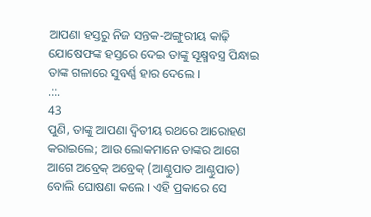ଆପଣା ହସ୍ତରୁ ନିଜ ସନ୍ତକ-ଅଙ୍ଗୁରୀୟ କାଢ଼ି ଯୋଷେଫଙ୍କ ହସ୍ତରେ ଦେଇ ତାଙ୍କୁ ସୂକ୍ଷ୍ମବସ୍ତ୍ର ପିନ୍ଧାଇ ତାଙ୍କ ଗଳାରେ ସୁବର୍ଣ୍ଣ ହାର ଦେଲେ ।
.::.
43
ପୁଣି, ତାଙ୍କୁ ଆପଣା ଦ୍ଵିତୀୟ ରଥରେ ଆରୋହଣ କରାଇଲେ; ଆଉ ଲୋକମାନେ ତାଙ୍କର ଆଗେ ଆଗେ ଅବ୍ରେକ୍ ଅବ୍ରେକ୍ (ଆଣ୍ଠୁପାତ ଆଣ୍ଠୁପାତ) ବୋଲି ଘୋଷଣା କଲେ । ଏହି ପ୍ରକାରେ ସେ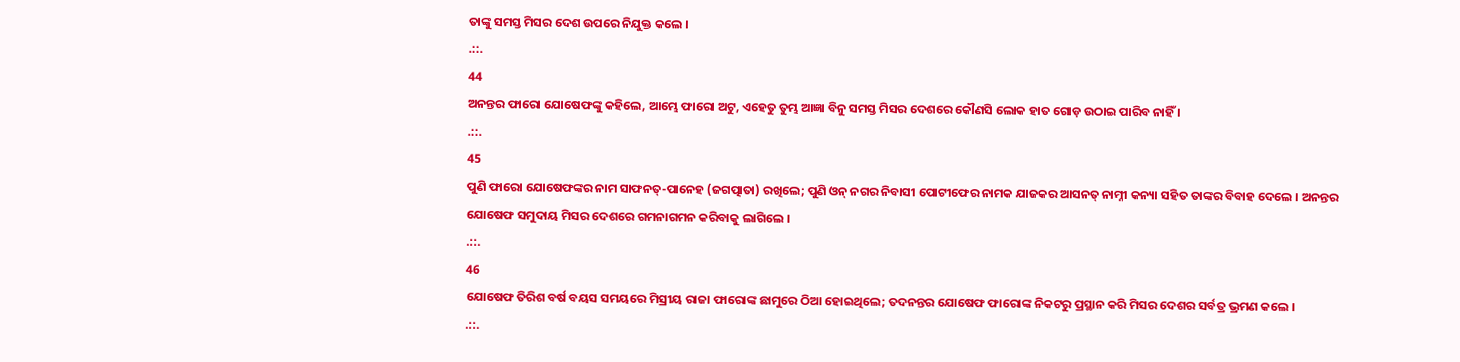ତାଙ୍କୁ ସମସ୍ତ ମିସର ଦେଶ ଉପରେ ନିଯୁକ୍ତ କଲେ ।
.::.
44
ଅନନ୍ତର ଫାରୋ ଯୋଷେଫଙ୍କୁ କହିଲେ, ଆମ୍ଭେ ଫାରୋ ଅଟୁ, ଏହେତୁ ତୁମ୍ଭ ଆଜ୍ଞା ବିନୁ ସମସ୍ତ ମିସର ଦେଶରେ କୌଣସି ଲୋକ ହାତ ଗୋଡ଼ ଉଠାଇ ପାରିବ ନାହିଁ ।
.::.
45
ପୁଣି ଫାରୋ ଯୋଷେଫଙ୍କର ନାମ ସାଫନତ୍-ପାନେହ (ଜଗତ୍ପାତା) ରଖିଲେ; ପୁଣି ଓନ୍ ନଗର ନିବାସୀ ପୋଟୀଫେର ନାମକ ଯାଜକର ଆସନତ୍ ନାମ୍ନୀ କନ୍ୟା ସହିତ ତାଙ୍କର ବିବାହ ଦେଲେ । ଅନନ୍ତର ଯୋଷେଫ ସମୁଦାୟ ମିସର ଦେଶରେ ଗମନାଗମନ କରିବାକୁ ଲାଗିଲେ ।
.::.
46
ଯୋଷେଫ ତିରିଶ ବର୍ଷ ବୟସ ସମୟରେ ମିସ୍ରୀୟ ରାଜା ଫାରୋଙ୍କ ଛାମୁରେ ଠିଆ ହୋଇଥିଲେ; ତଦନନ୍ତର ଯୋଷେଫ ଫାରୋଙ୍କ ନିକଟରୁ ପ୍ରସ୍ଥାନ କରି ମିସର ଦେଶର ସର୍ବତ୍ର ଭ୍ରମଣ କଲେ ।
.::.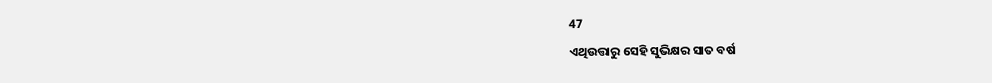47
ଏଥିଉତ୍ତାରୁ ସେହି ସୁଭିକ୍ଷର ସାତ ବର୍ଷ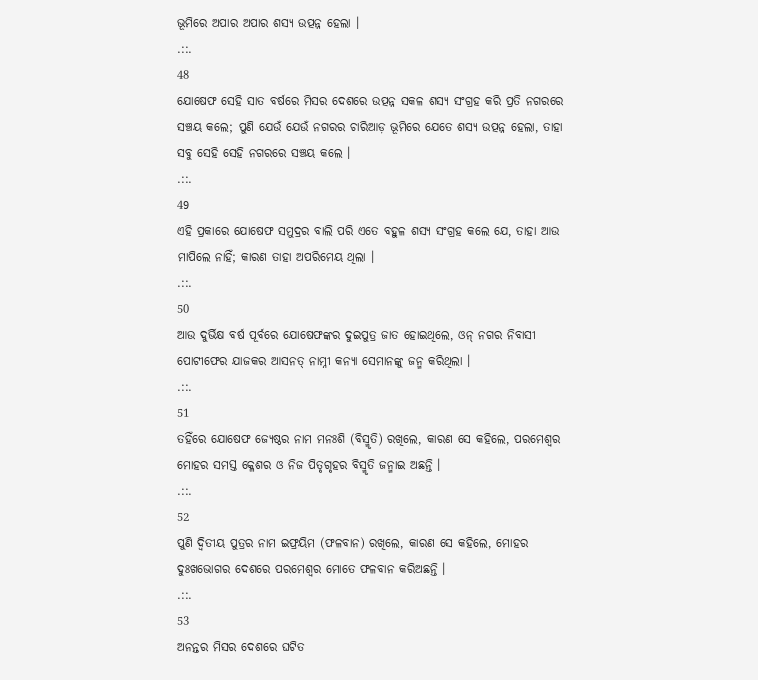ଭୂମିରେ ଅପାର ଅପାର ଶସ୍ୟ ଉତ୍ପନ୍ନ ହେଲା ।
.::.
48
ଯୋଷେଫ ସେହି ସାତ ବର୍ଷରେ ମିସର ଦେଶରେ ଉତ୍ପନ୍ନ ସକଳ ଶସ୍ୟ ସଂଗ୍ରହ କରି ପ୍ରତି ନଗରରେ ସଞ୍ଚୟ କଲେ; ପୁଣି ଯେଉଁ ଯେଉଁ ନଗରର ଚାରିଆଡ଼ ଭୂମିରେ ଯେତେ ଶସ୍ୟ ଉତ୍ପନ୍ନ ହେଲା, ତାହା ସବୁ ସେହି ସେହି ନଗରରେ ସଞ୍ଚୟ କଲେ ।
.::.
49
ଏହି ପ୍ରକାରେ ଯୋଷେଫ ସମୁଦ୍ରର ବାଲି ପରି ଏତେ ବହୁଳ ଶସ୍ୟ ସଂଗ୍ରହ କଲେ ଯେ, ତାହା ଆଉ ମାପିଲେ ନାହିଁ; କାରଣ ତାହା ଅପରିମେୟ ଥିଲା ।
.::.
50
ଆଉ ଦୁର୍ଭିକ୍ଷ ବର୍ଷ ପୂର୍ବରେ ଯୋଷେଫଙ୍କର ଦୁଇପୁତ୍ର ଜାତ ହୋଇଥିଲେ, ଓନ୍ ନଗର ନିବାସୀ ପୋଟୀଫେର ଯାଜକର ଆସନତ୍ ନାମ୍ନୀ କନ୍ୟା ସେମାନଙ୍କୁ ଜନ୍ମ କରିଥିଲା ।
.::.
51
ତହିଁରେ ଯୋଷେଫ ଜ୍ୟେଷ୍ଠର ନାମ ମନଃଶି (ବିସ୍ମୃତି) ରଖିଲେ, କାରଣ ସେ କହିଲେ, ପରମେଶ୍ଵର ମୋହର ସମସ୍ତ କ୍ଳେଶର ଓ ନିଜ ପିତୃଗୃହର ବିସ୍ମୃତି ଜନ୍ମାଇ ଅଛନ୍ତି ।
.::.
52
ପୁଣି ଦ୍ଵିତୀୟ ପୁତ୍ରର ନାମ ଇଫ୍ରୟିମ (ଫଳବାନ) ରଖିଲେ, କାରଣ ସେ କହିଲେ, ମୋହର ଦୁଃଖଭୋଗର ଦେଶରେ ପରମେଶ୍ଵର ମୋତେ ଫଳବାନ କରିଅଛନ୍ତି ।
.::.
53
ଅନନ୍ତର ମିସର ଦେଶରେ ଘଟିତ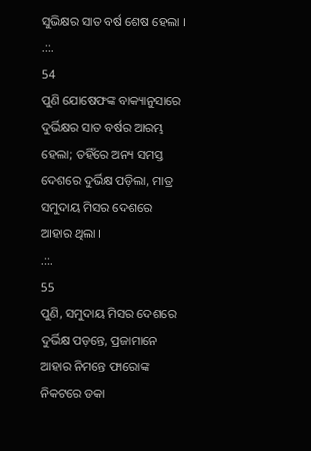ସୁଭିକ୍ଷର ସାତ ବର୍ଷ ଶେଷ ହେଲା ।
.::.
54
ପୁଣି ଯୋଷେଫଙ୍କ ବାକ୍ୟାନୁସାରେ ଦୁର୍ଭିକ୍ଷର ସାତ ବର୍ଷର ଆରମ୍ଭ ହେଲା; ତହିଁରେ ଅନ୍ୟ ସମସ୍ତ ଦେଶରେ ଦୁର୍ଭିକ୍ଷ ପଡ଼ିଲା, ମାତ୍ର ସମୁଦାୟ ମିସର ଦେଶରେ ଆହାର ଥିଲା ।
.::.
55
ପୁଣି, ସମୁଦାୟ ମିସର ଦେଶରେ ଦୁର୍ଭିକ୍ଷ ପଡ଼ନ୍ତେ, ପ୍ରଜାମାନେ ଆହାର ନିମନ୍ତେ ଫାରୋଙ୍କ ନିକଟରେ ଡକା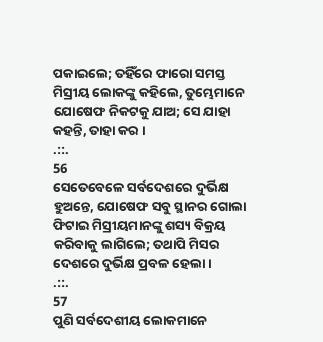ପକାଇଲେ; ତହିଁରେ ଫାରୋ ସମସ୍ତ ମିସ୍ରୀୟ ଲୋକଙ୍କୁ କହିଲେ, ତୁମ୍ଭେମାନେ ଯୋଷେଫ ନିକଟକୁ ଯାଅ; ସେ ଯାହା କହନ୍ତି, ତାହା କର ।
.::.
56
ସେତେବେଳେ ସର୍ବଦେଶରେ ଦୁର୍ଭିକ୍ଷ ହୁଅନ୍ତେ, ଯୋଷେଫ ସବୁ ସ୍ଥାନର ଗୋଲା ଫିଟାଇ ମିସ୍ରୀୟମାନଙ୍କୁ ଶସ୍ୟ ବିକ୍ରୟ କରିବାକୁ ଲାଗିଲେ; ତଥାପି ମିସର ଦେଶରେ ଦୁର୍ଭିକ୍ଷ ପ୍ରବଳ ହେଲା ।
.::.
57
ପୁଣି ସର୍ବଦେଶୀୟ ଲୋକମାନେ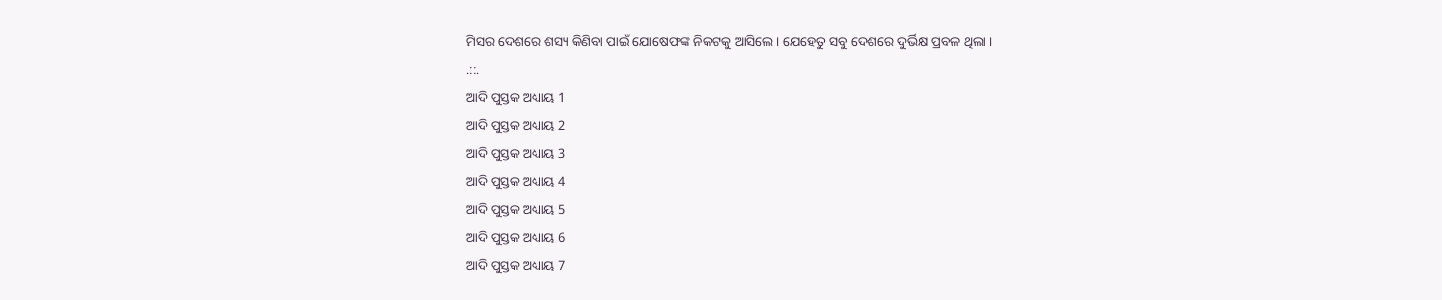ମିସର ଦେଶରେ ଶସ୍ୟ କିଣିବା ପାଇଁ ଯୋଷେଫଙ୍କ ନିକଟକୁ ଆସିଲେ । ଯେହେତୁ ସବୁ ଦେଶରେ ଦୁର୍ଭିକ୍ଷ ପ୍ରବଳ ଥିଲା ।
.::.
ଆଦି ପୁସ୍ତକ ଅଧ୍ୟାୟ 1
ଆଦି ପୁସ୍ତକ ଅଧ୍ୟାୟ 2
ଆଦି ପୁସ୍ତକ ଅଧ୍ୟାୟ 3
ଆଦି ପୁସ୍ତକ ଅଧ୍ୟାୟ 4
ଆଦି ପୁସ୍ତକ ଅଧ୍ୟାୟ 5
ଆଦି ପୁସ୍ତକ ଅଧ୍ୟାୟ 6
ଆଦି ପୁସ୍ତକ ଅଧ୍ୟାୟ 7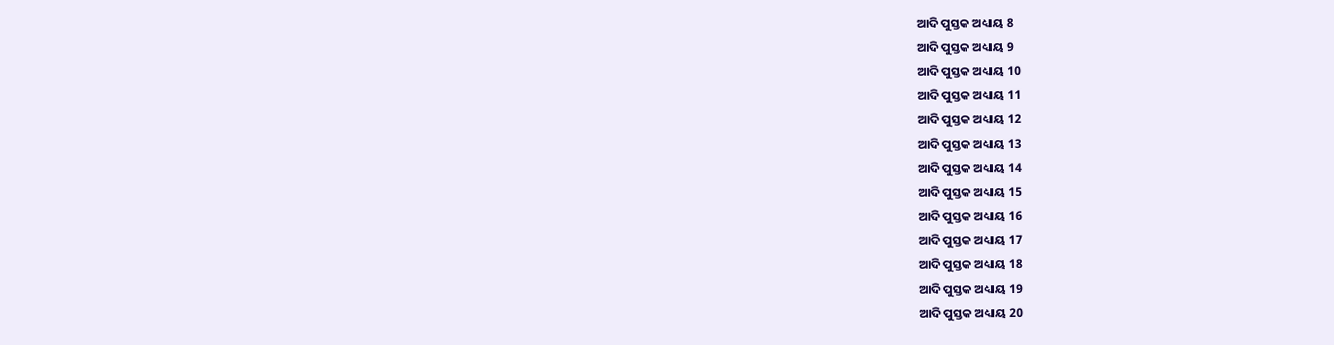ଆଦି ପୁସ୍ତକ ଅଧ୍ୟାୟ 8
ଆଦି ପୁସ୍ତକ ଅଧ୍ୟାୟ 9
ଆଦି ପୁସ୍ତକ ଅଧ୍ୟାୟ 10
ଆଦି ପୁସ୍ତକ ଅଧ୍ୟାୟ 11
ଆଦି ପୁସ୍ତକ ଅଧ୍ୟାୟ 12
ଆଦି ପୁସ୍ତକ ଅଧ୍ୟାୟ 13
ଆଦି ପୁସ୍ତକ ଅଧ୍ୟାୟ 14
ଆଦି ପୁସ୍ତକ ଅଧ୍ୟାୟ 15
ଆଦି ପୁସ୍ତକ ଅଧ୍ୟାୟ 16
ଆଦି ପୁସ୍ତକ ଅଧ୍ୟାୟ 17
ଆଦି ପୁସ୍ତକ ଅଧ୍ୟାୟ 18
ଆଦି ପୁସ୍ତକ ଅଧ୍ୟାୟ 19
ଆଦି ପୁସ୍ତକ ଅଧ୍ୟାୟ 20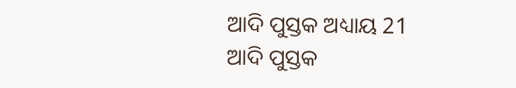ଆଦି ପୁସ୍ତକ ଅଧ୍ୟାୟ 21
ଆଦି ପୁସ୍ତକ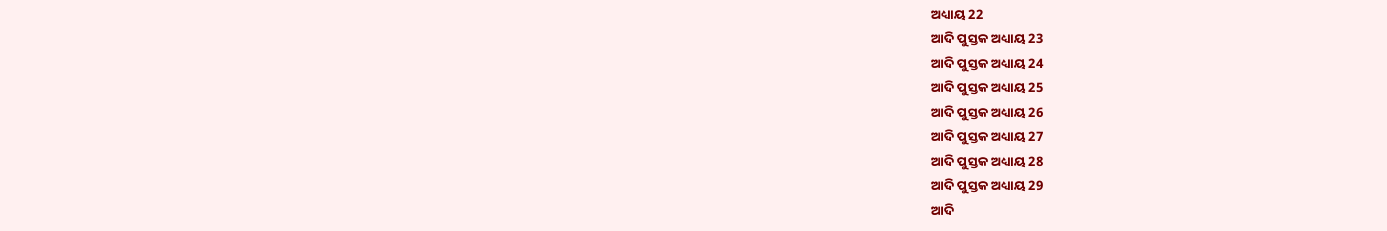ଅଧ୍ୟାୟ 22
ଆଦି ପୁସ୍ତକ ଅଧ୍ୟାୟ 23
ଆଦି ପୁସ୍ତକ ଅଧ୍ୟାୟ 24
ଆଦି ପୁସ୍ତକ ଅଧ୍ୟାୟ 25
ଆଦି ପୁସ୍ତକ ଅଧ୍ୟାୟ 26
ଆଦି ପୁସ୍ତକ ଅଧ୍ୟାୟ 27
ଆଦି ପୁସ୍ତକ ଅଧ୍ୟାୟ 28
ଆଦି ପୁସ୍ତକ ଅଧ୍ୟାୟ 29
ଆଦି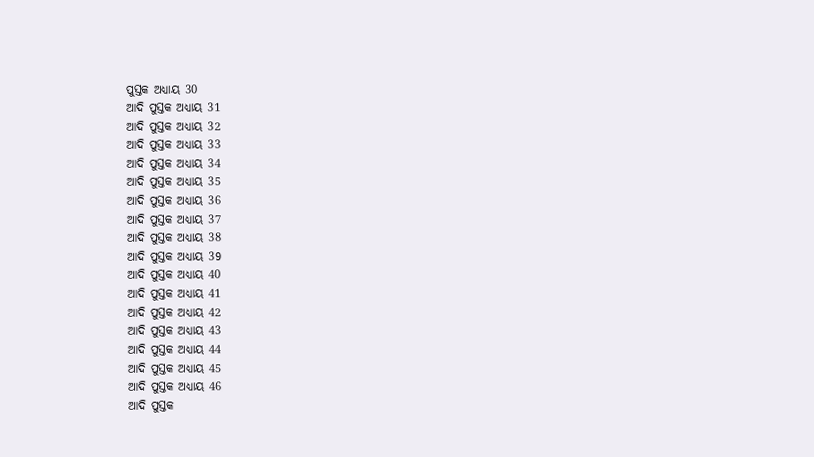ପୁସ୍ତକ ଅଧ୍ୟାୟ 30
ଆଦି ପୁସ୍ତକ ଅଧ୍ୟାୟ 31
ଆଦି ପୁସ୍ତକ ଅଧ୍ୟାୟ 32
ଆଦି ପୁସ୍ତକ ଅଧ୍ୟାୟ 33
ଆଦି ପୁସ୍ତକ ଅଧ୍ୟାୟ 34
ଆଦି ପୁସ୍ତକ ଅଧ୍ୟାୟ 35
ଆଦି ପୁସ୍ତକ ଅଧ୍ୟାୟ 36
ଆଦି ପୁସ୍ତକ ଅଧ୍ୟାୟ 37
ଆଦି ପୁସ୍ତକ ଅଧ୍ୟାୟ 38
ଆଦି ପୁସ୍ତକ ଅଧ୍ୟାୟ 39
ଆଦି ପୁସ୍ତକ ଅଧ୍ୟାୟ 40
ଆଦି ପୁସ୍ତକ ଅଧ୍ୟାୟ 41
ଆଦି ପୁସ୍ତକ ଅଧ୍ୟାୟ 42
ଆଦି ପୁସ୍ତକ ଅଧ୍ୟାୟ 43
ଆଦି ପୁସ୍ତକ ଅଧ୍ୟାୟ 44
ଆଦି ପୁସ୍ତକ ଅଧ୍ୟାୟ 45
ଆଦି ପୁସ୍ତକ ଅଧ୍ୟାୟ 46
ଆଦି ପୁସ୍ତକ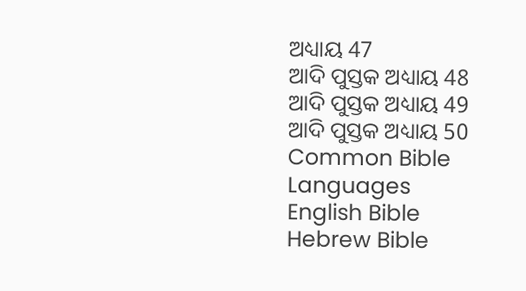ଅଧ୍ୟାୟ 47
ଆଦି ପୁସ୍ତକ ଅଧ୍ୟାୟ 48
ଆଦି ପୁସ୍ତକ ଅଧ୍ୟାୟ 49
ଆଦି ପୁସ୍ତକ ଅଧ୍ୟାୟ 50
Common Bible Languages
English Bible
Hebrew Bible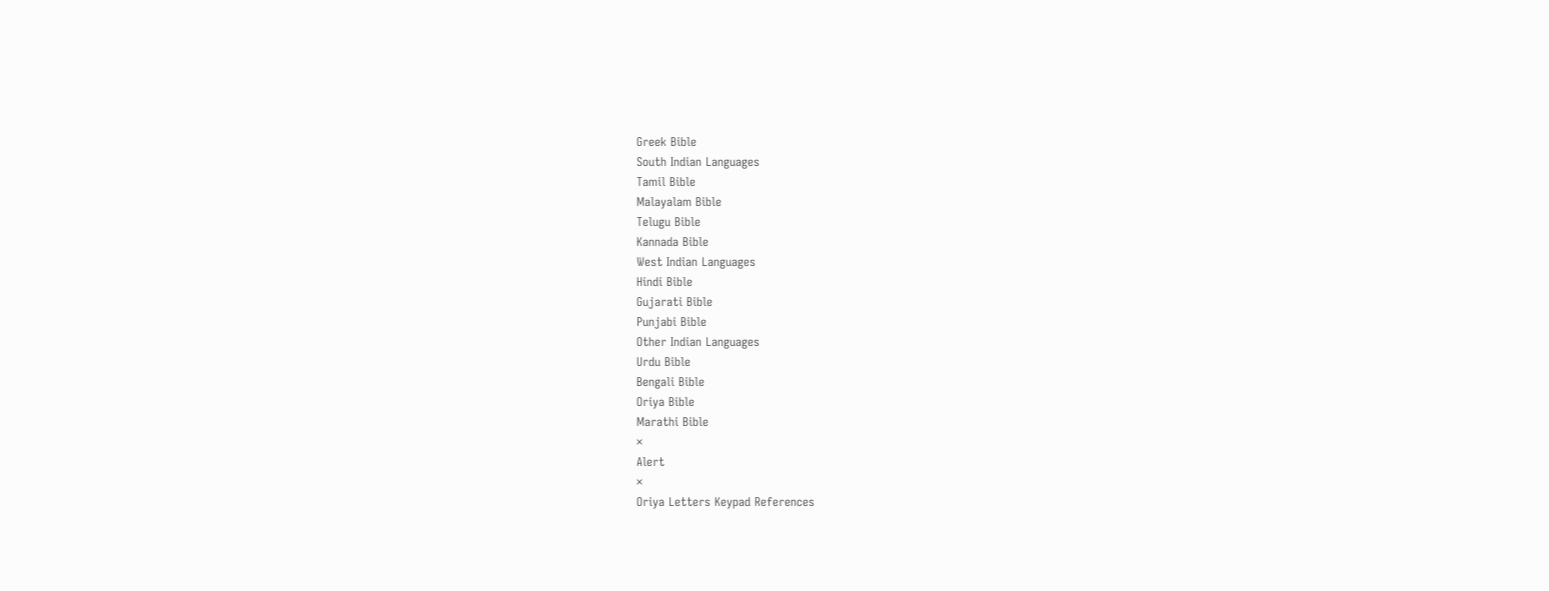Greek Bible
South Indian Languages
Tamil Bible
Malayalam Bible
Telugu Bible
Kannada Bible
West Indian Languages
Hindi Bible
Gujarati Bible
Punjabi Bible
Other Indian Languages
Urdu Bible
Bengali Bible
Oriya Bible
Marathi Bible
×
Alert
×
Oriya Letters Keypad References